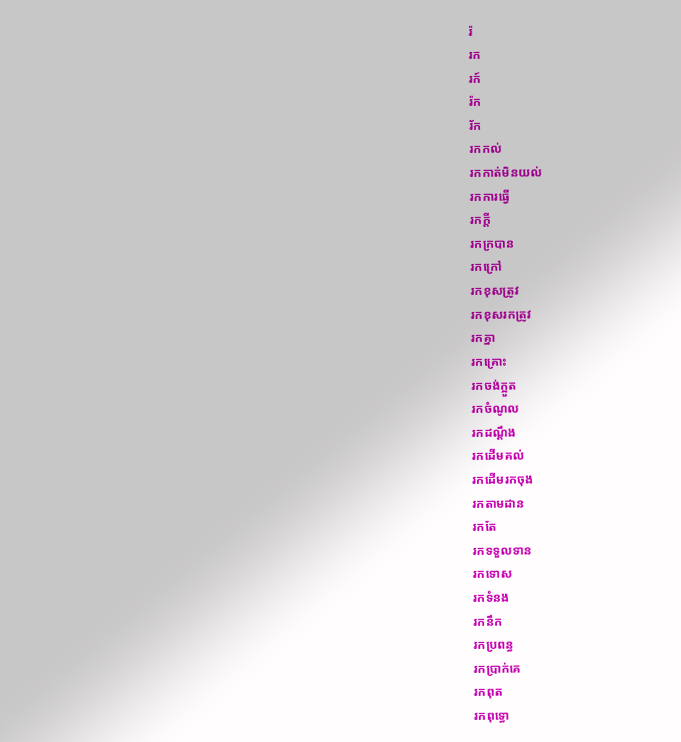រ៉
រក
រក៍
រ៉ក
រ័ក
រកកល់
រកកាត់មិនយល់
រកការធ្វើ
រកក្ដី
រកក្របាន
រកក្រៅ
រកខុសត្រូវ
រកខុសរកត្រូវ
រកគ្នា
រកគ្រោះ
រកចង់ក្អួត
រកចំណូល
រកដណ្ដឹង
រកដើមគល់
រកដើមរកចុង
រកតាមដាន
រកតែ
រកទទួលទាន
រកទោស
រកទំនង
រកនឹក
រកប្រពន្ធ
រកប្រាក់គេ
រកពុត
រកពុទ្ធោ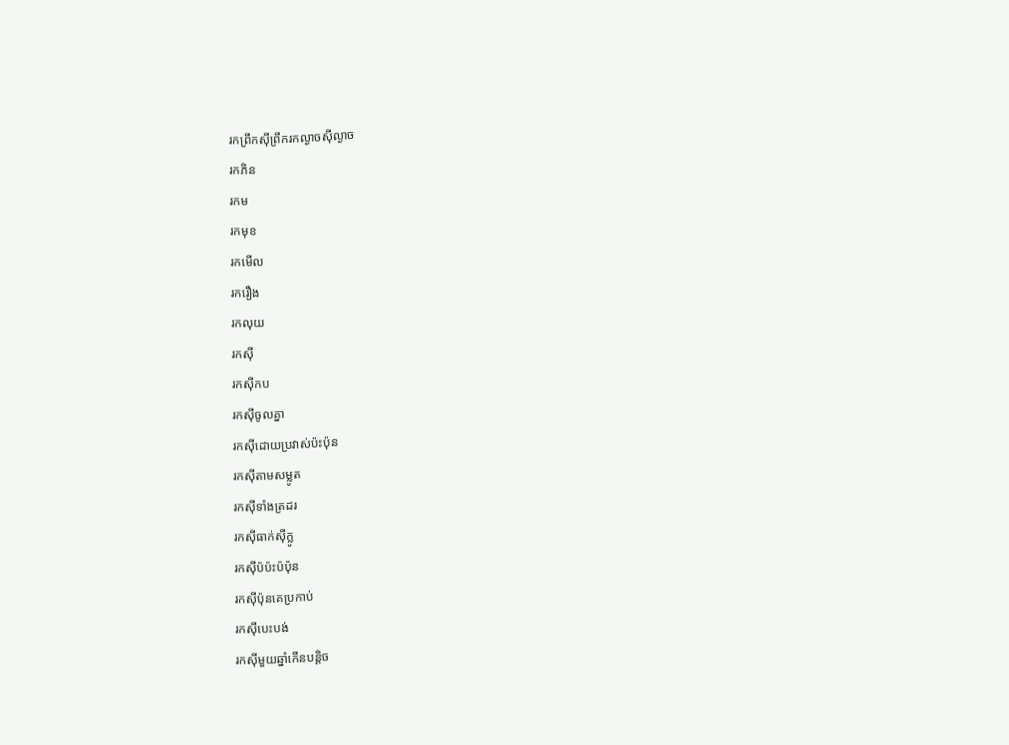រកព្រឹកស៊ីព្រឹករកល្ងាចស៊ីល្ងាច
រកភិន
រកម
រកមុខ
រកមើល
រករឿង
រកលុយ
រកស៊ី
រកស៊ីកប
រកស៊ីចូលគ្នា
រកស៊ីដោយប្រវាស់ប៉ះប៉ុន
រកស៊ីតាមសម្លូត
រកស៊ីទាំងត្រដរ
រកស៊ីធាក់ស៊ីក្លូ
រកស៊ីប៉ប៉ះប៉ប៉ុន
រកស៊ីប៉ុនគេប្រកាប់
រកស៊ីបេះបង់
រកស៊ីមួយឆ្នាំកើនបន្តិច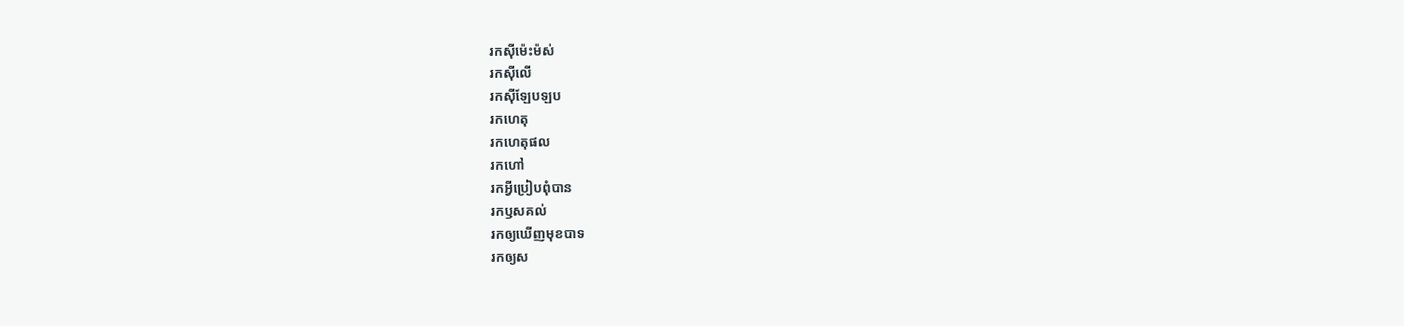រកស៊ីម៉េះម៉ស់
រកស៊ីលើ
រកស៊ីឡែបឡប
រកហេតុ
រកហេតុផល
រកហៅ
រកអ្វីប្រៀបពុំបាន
រកឫសគល់
រកឲ្យឃើញមុខបាទ
រកឲ្យស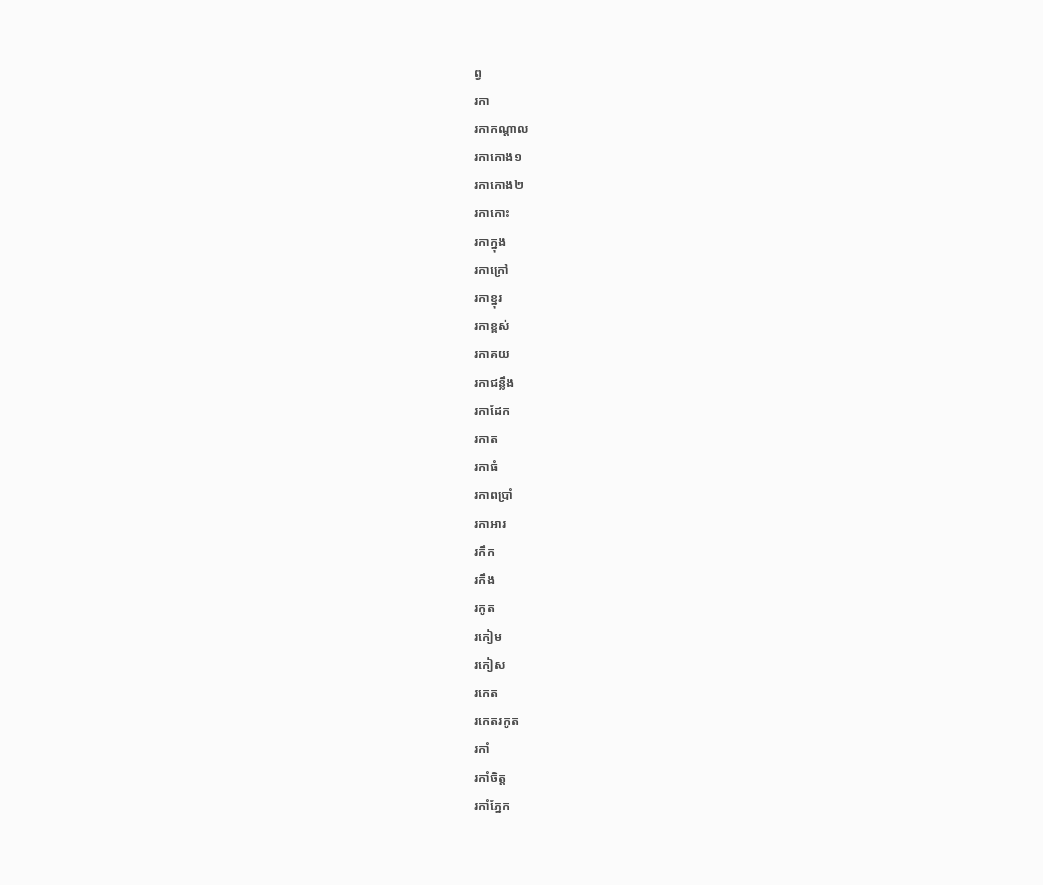ព្វ
រកា
រកាកណ្ដាល
រកាកោង១
រកាកោង២
រកាកោះ
រកាក្នុង
រកាក្រៅ
រកាខ្នុរ
រកាខ្ពស់
រកាគយ
រកាជន្លឹង
រកាដែក
រកាត
រកាធំ
រកាពប្រាំ
រកាអារ
រកឹក
រកឹង
រកូត
រកៀម
រកៀស
រកេត
រកេតរកូត
រកាំ
រកាំចិត្ត
រកាំភ្នែក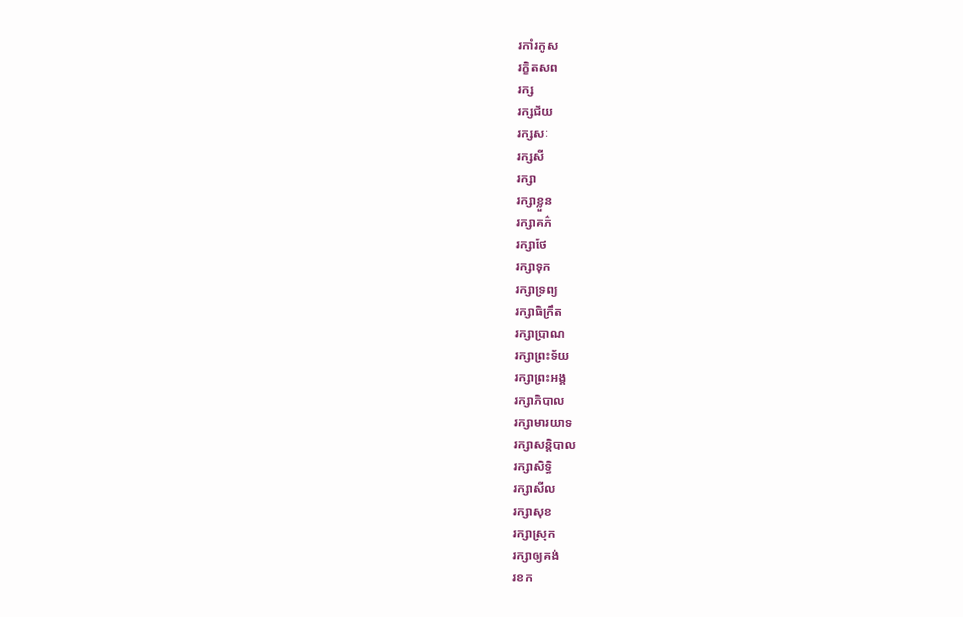រកាំរកូស
រក្ខិតសព
រក្ស
រក្សជ័យ
រក្សសៈ
រក្សសី
រក្សា
រក្សាខ្លួន
រក្សាគភ៌
រក្សាថែ
រក្សាទុក
រក្សាទ្រព្យ
រក្សាធិក្រឹត
រក្សាប្រាណ
រក្សាព្រះទ័យ
រក្សាព្រះអង្គ
រក្សាភិបាល
រក្សាមារយាទ
រក្សាសន្តិបាល
រក្សាសិទ្ធិ
រក្សាសីល
រក្សាសុខ
រក្សាស្រុក
រក្សាឲ្យគង់
រខក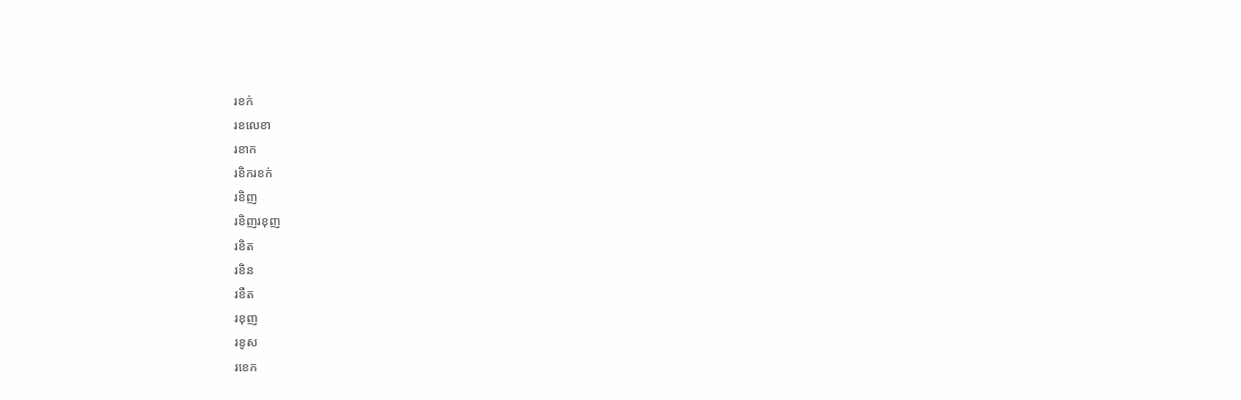រខក់
រខលេខា
រខាក
រខិករខក់
រខិញ
រខិញរខុញ
រខិត
រខិន
រខឺត
រខុញ
រខូស
រខេក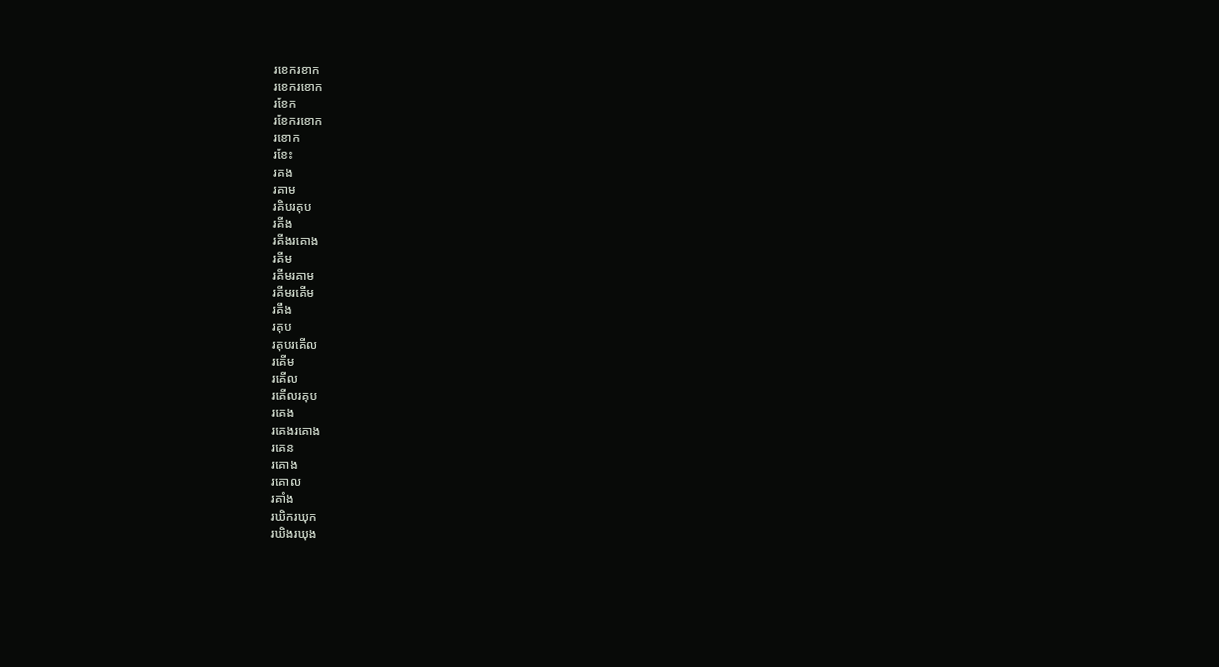រខេករខាក
រខេករខោក
រខែក
រខែករខោក
រខោក
រខែះ
រគង
រគាម
រគិបរគុប
រគីង
រគីងរគោង
រគីម
រគីមរគាម
រគីមរគើម
រគឹង
រគុប
រគុបរគើល
រគើម
រគើល
រគើលរគុប
រគេង
រគេងរគោង
រគេន
រគោង
រគោល
រគាំង
រឃិករឃុក
រឃិងរឃុង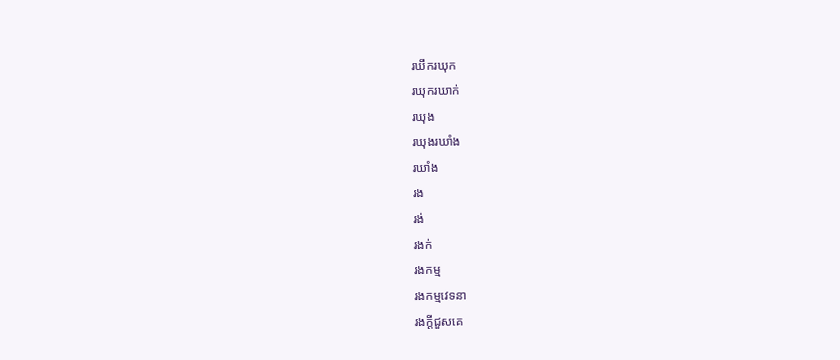រឃឹករឃុក
រឃុករឃាក់
រឃុង
រឃុងរឃាំង
រឃាំង
រង
រង់
រងក់
រងកម្ម
រងកម្មវេទនា
រងក្ដីជួសគេ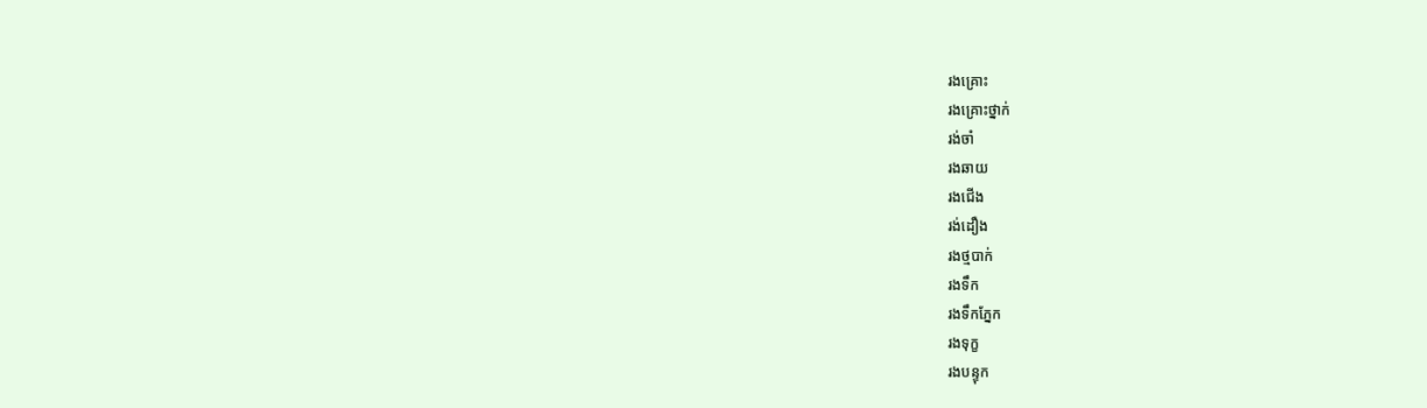រងគ្រោះ
រងគ្រោះថ្នាក់
រង់ចាំ
រងឆាយ
រងជើង
រង់ដឿង
រងថ្មបាក់
រងទឹក
រងទឹកភ្នែក
រងទុក្ខ
រងបន្ទុក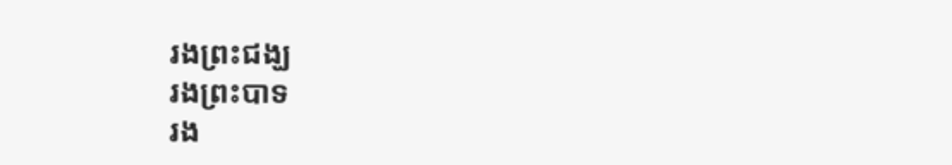រងព្រះជង្ឃ
រងព្រះបាទ
រង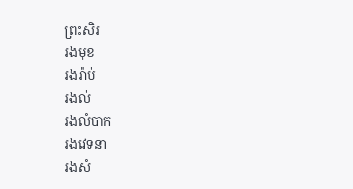ព្រះសិរ
រងមុខ
រងរ៉ាប់
រងល់
រងលំបាក
រងវេទនា
រងសំ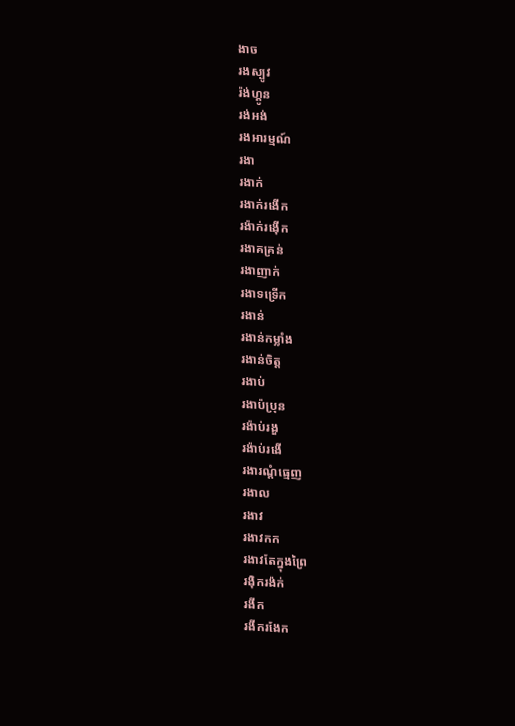ងាច
រងស្បូវ
រ៉ង់ហ្គូន
រង់អង់
រងអារម្មណ៍
រងា
រងាក់
រងាក់រងើក
រង៉ាក់រង៉ើក
រងាគគ្រន់
រងាញាក់
រងាទទ្រើក
រងាន់
រងាន់កម្លាំង
រងាន់ចិត្ត
រងាប់
រងាប៉ប្រុន
រង៉ាប់រងួ
រង៉ាប់រងើ
រងារណ្ដំធ្មេញ
រងាល
រងាវ
រងាវកក
រងាវតែក្នុងព្រៃ
រង៉ិករង៉ក់
រងីក
រងីករងែក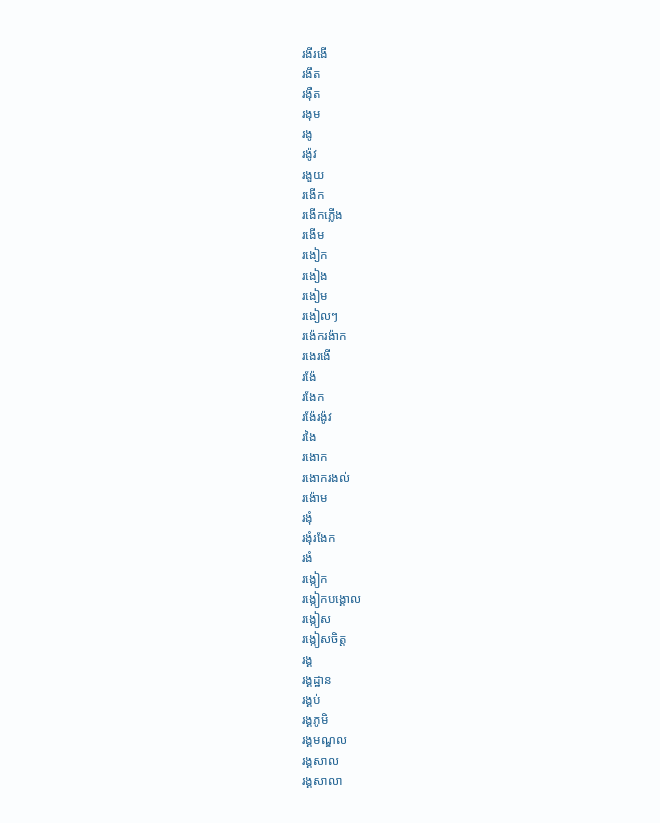រងីរងើ
រងឹត
រង៉ឺត
រងុម
រងូ
រង៉ូវ
រងួយ
រងើក
រងើកភ្លើង
រងើម
រងៀក
រងៀង
រងៀម
រងៀលៗ
រង៉េករង៉ាក
រងេរងើ
រង៉ែ
រងែក
រង៉ែរង៉ូវ
រងៃ
រងោក
រងោករងល់
រង៉ោម
រងុំ
រងុំរងែក
រងំ
រង្កៀក
រង្កៀកបង្គោល
រង្កៀស
រង្កៀសចិត្ត
រង្គ
រង្គដ្ឋាន
រង្គប់
រង្គភូមិ
រង្គមណ្ឌល
រង្គសាល
រង្គសាលា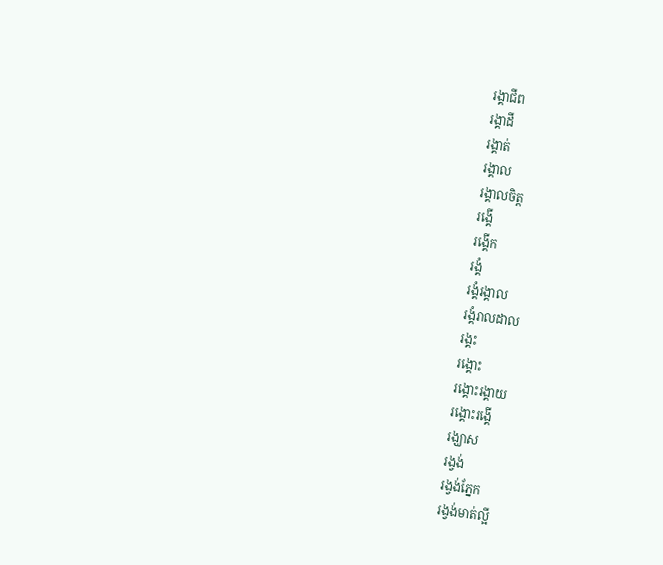រង្គាជីព
រង្គាដី
រង្គាត់
រង្គាល
រង្គាលចិត្ត
រង្គើ
រង្គើក
រង្គំ
រង្គំរង្គាល
រង្គំរាលដាល
រង្គះ
រង្គោះ
រង្គោះរង្គាយ
រង្គោះរង្គើ
រង្ឃាស
រង្វង់
រង្វង់ភ្នែក
រង្វង់មាត់ល្អី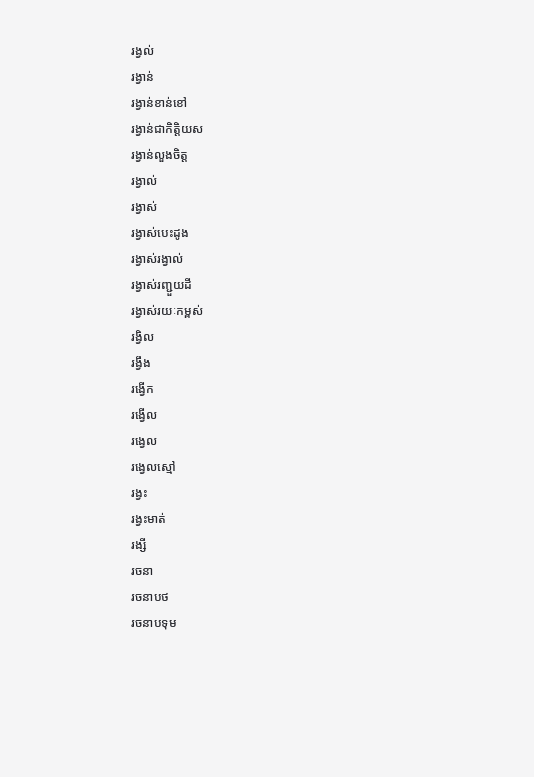រង្វល់
រង្វាន់
រង្វាន់ខាន់ខៅ
រង្វាន់ជាកិត្តិយស
រង្វាន់លួងចិត្ត
រង្វាល់
រង្វាស់
រង្វាស់បេះដូង
រង្វាស់រង្វាល់
រង្វាស់រញ្ជួយដី
រង្វាស់រយៈកម្ពស់
រង្វិល
រង្វឹង
រង្វើក
រង្វើល
រង្វេល
រង្វេលស្មៅ
រង្វះ
រង្វះមាត់
រង្សី
រចនា
រចនាបថ
រចនាបទុម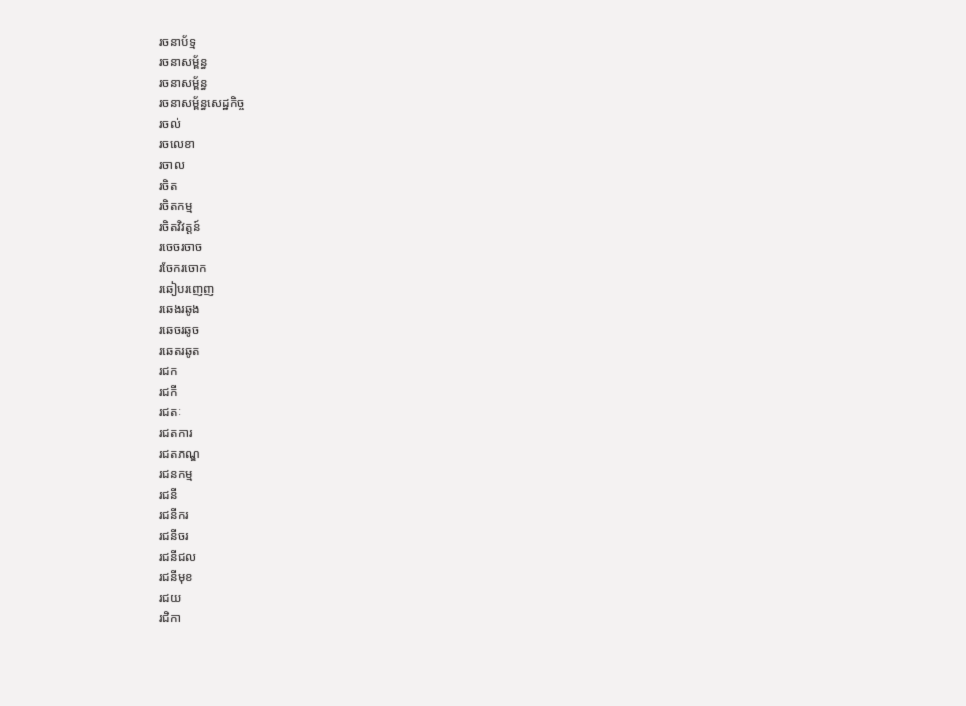រចនាប័ទ្ម
រចនាសម្ព័ន្ធ
រចនាសម័្ពន្ធ
រចនាសម័្ពន្ធសេដ្ឋកិច្ច
រចល់
រចលេខា
រចាល
រចិត
រចិតកម្ម
រចិតវិវត្តន៍
រចេចរចាច
រចែករចោក
រឆៀបរញេញ
រឆេងរឆូង
រឆេចរឆូច
រឆេតរឆូត
រជក
រជកី
រជតៈ
រជតការ
រជតភណ្ឌ
រជនកម្ម
រជនី
រជនីករ
រជនីចរ
រជនីជល
រជនីមុខ
រជយ
រជិកា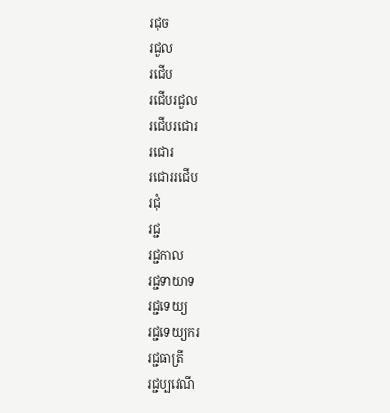រជុច
រជួល
រជើប
រជើបរជួល
រជើបរជោរ
រជោរ
រជោររជើប
រជុំ
រជ្ជ
រជ្ជកាល
រជ្ជទាយាទ
រជ្ជទេយ្យ
រជ្ជទេយ្យករ
រជ្ជធាត្រី
រជ្ជប្បវេណី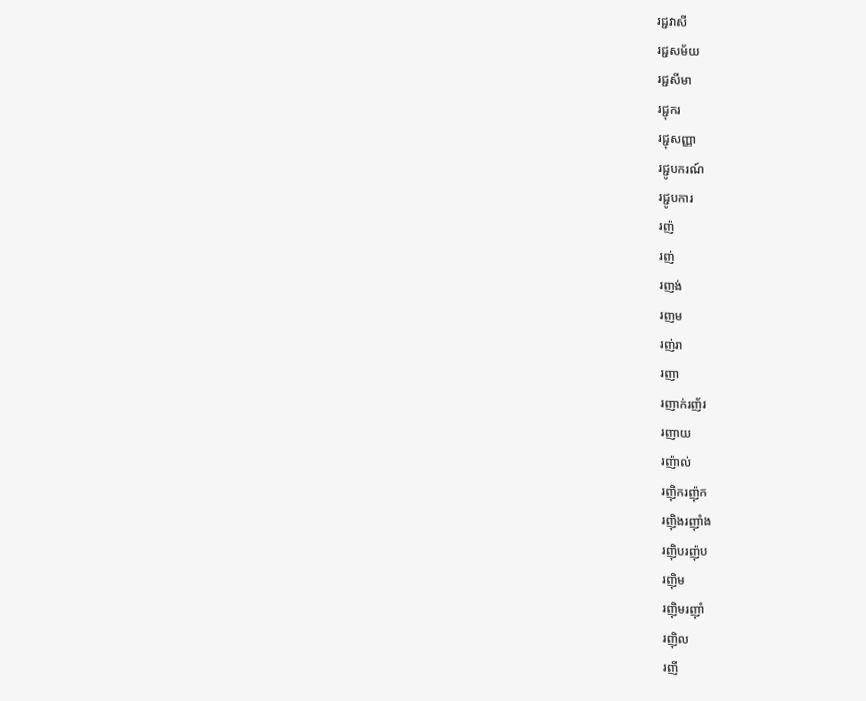រជ្ជវាសី
រជ្ជសម័យ
រជ្ជសីមា
រជ្ជុករ
រជ្ជុសញ្ញា
រជ្ជូបករណ៍
រជ្ជូបការ
រញ៉
រញ់
រញង់
រញម
រញ់រា
រញា
រញាក់រញ័រ
រញាយ
រញ៉ាល់
រញ៉ិករញ៉ុក
រញ៉ិងរញ៉ាំង
រញ៉ិបរញ៉ុប
រញ៉ិម
រញ៉ិមរញ៉ាំ
រញ៉ិល
រញី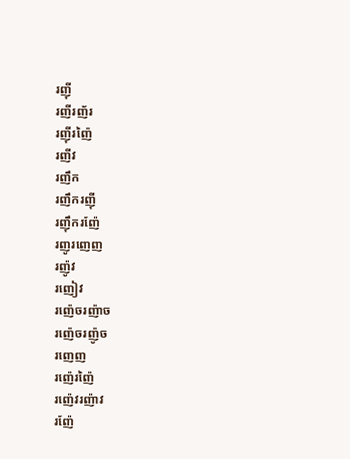រញ៉ី
រញីរញ័រ
រញ៉ីរញ៉ៃ
រញីវ
រញឹក
រញឹករញ៉ី
រញ៉ឹករញ៉ែ
រញូរញេញ
រញ៉ូវ
រញៀវ
រញ៉េចរញ៉ាច
រញ៉េចរញ៉ូច
រញេញ
រញ៉េរញ៉ៃ
រញ៉េវរញ៉ាវ
រញ៉ែ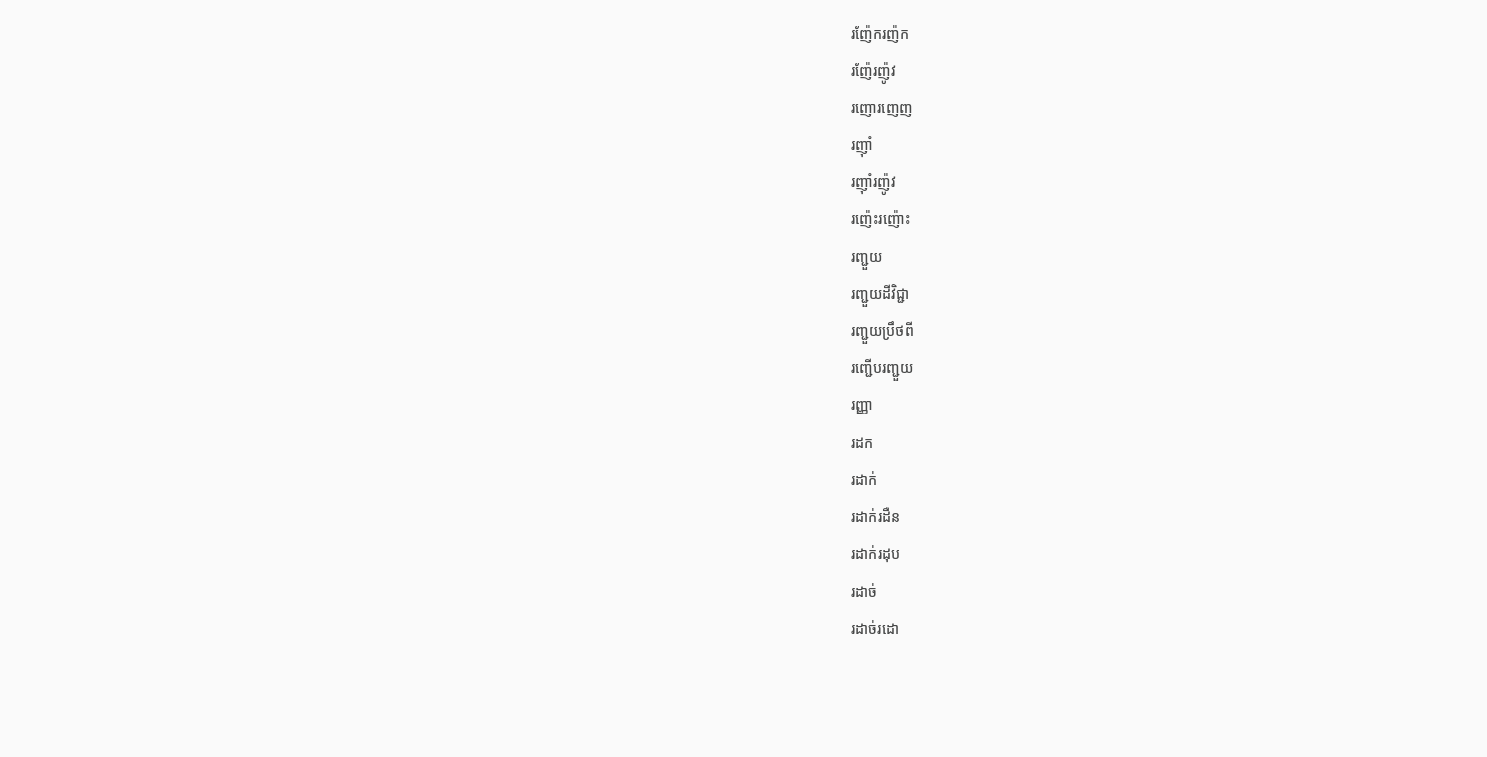រញ៉ែករញ៉ក
រញ៉ែរញ៉ូវ
រញោរញេញ
រញ៉ាំ
រញ៉ាំរញ៉ូវ
រញ៉េះរញ៉ោះ
រញ្ជួយ
រញ្ជួយដីវិជ្ជា
រញ្ជួយប្រឹថពី
រញ្ជើបរញ្ជួយ
រញ្ញា
រដក
រដាក់
រដាក់រដឺន
រដាក់រដុប
រដាច់
រដាច់រដោ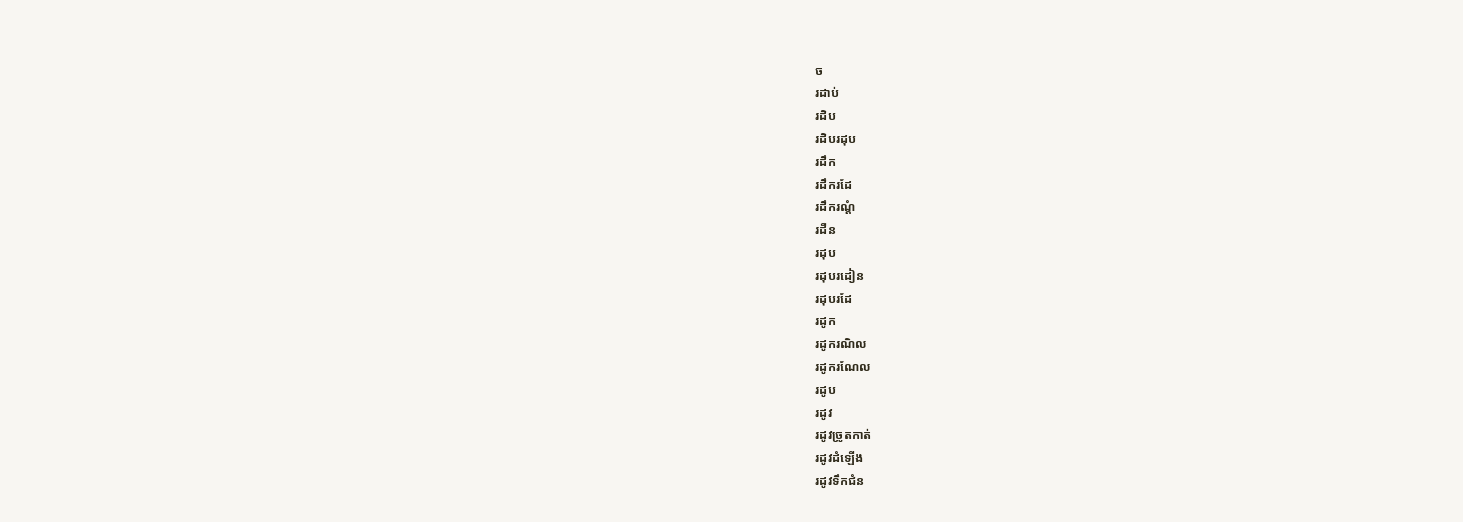ច
រដាប់
រដិប
រដិបរដុប
រដឹក
រដឹករដែ
រដឹករណ្ដំ
រដឺន
រដុប
រដុបរដៀន
រដុបរដែ
រដូក
រដូករណិល
រដូករណែល
រដូប
រដូវ
រដូវច្រូតកាត់
រដូវដំឡើង
រដូវទឹកជំន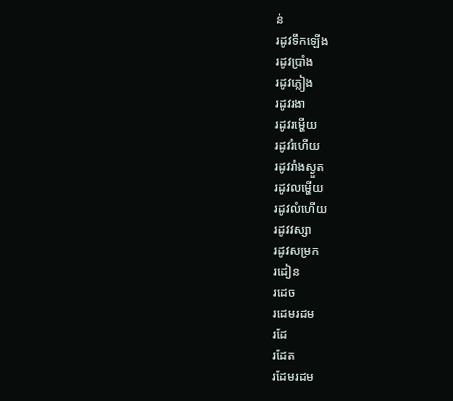ន់
រដូវទឹកឡើង
រដូវប្រាំង
រដូវភ្លៀង
រដូវរងា
រដូវរម្ហើយ
រដូវរំហើយ
រដូវរាំងស្ងួត
រដូវលម្ហើយ
រដូវលំហើយ
រដូវវស្សា
រដូវសម្រក
រដៀន
រដេច
រដេមរដម
រដែ
រដែត
រដែមរដម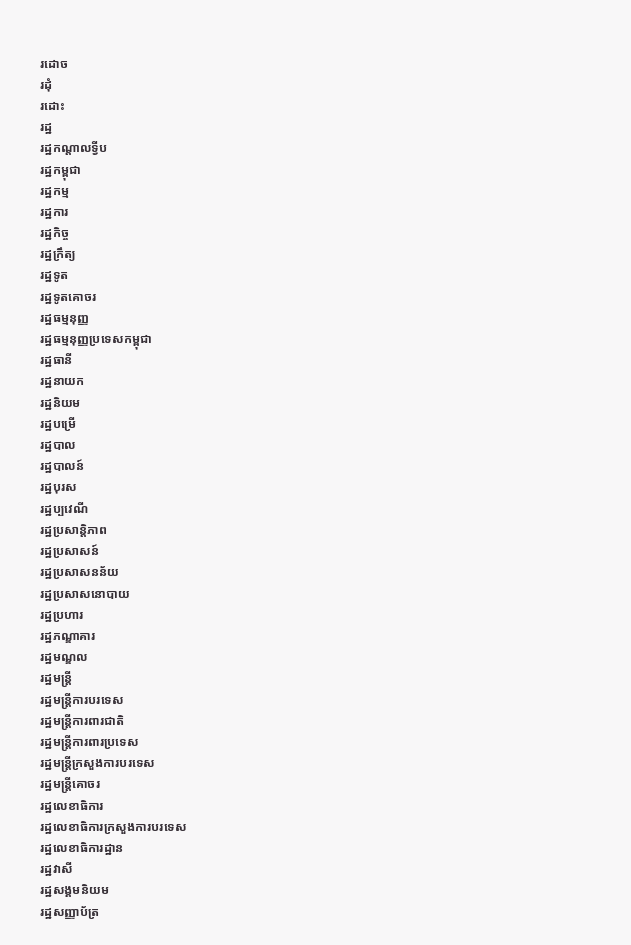រដោច
រដុំ
រដោះ
រដ្ឋ
រដ្ឋកណ្ដាលទ្វីប
រដ្ឋកម្ពុជា
រដ្ឋកម្ម
រដ្ឋការ
រដ្ឋកិច្ច
រដ្ឋក្រឹត្យ
រដ្ឋទូត
រដ្ឋទូតគោចរ
រដ្ឋធម្មនុញ្ញ
រដ្ឋធម្មនុញ្ញប្រទេសកម្ពុជា
រដ្ឋធានី
រដ្ឋនាយក
រដ្ឋនិយម
រដ្ឋបម្រើ
រដ្ឋបាល
រដ្ឋបាលន៍
រដ្ឋបុរស
រដ្ឋប្បវេណី
រដ្ឋប្រសាន្តិភាព
រដ្ឋប្រសាសន៍
រដ្ឋប្រសាសនន័យ
រដ្ឋប្រសាសនោបាយ
រដ្ឋប្រហារ
រដ្ឋភណ្ឌាគារ
រដ្ឋមណ្ឌល
រដ្ឋមន្ត្រី
រដ្ឋមន្ត្រីការបរទេស
រដ្ឋមន្ត្រីការពារជាតិ
រដ្ឋមន្ត្រីការពារប្រទេស
រដ្ឋមន្ត្រីក្រសួងការបរទេស
រដ្ឋមន្ត្រីគោចរ
រដ្ឋលេខាធិការ
រដ្ឋលេខាធិការក្រសួងការបរទេស
រដ្ឋលេខាធិការដ្ឋាន
រដ្ឋវាសី
រដ្ឋសង្គមនិយម
រដ្ឋសញ្ញាប័ត្រ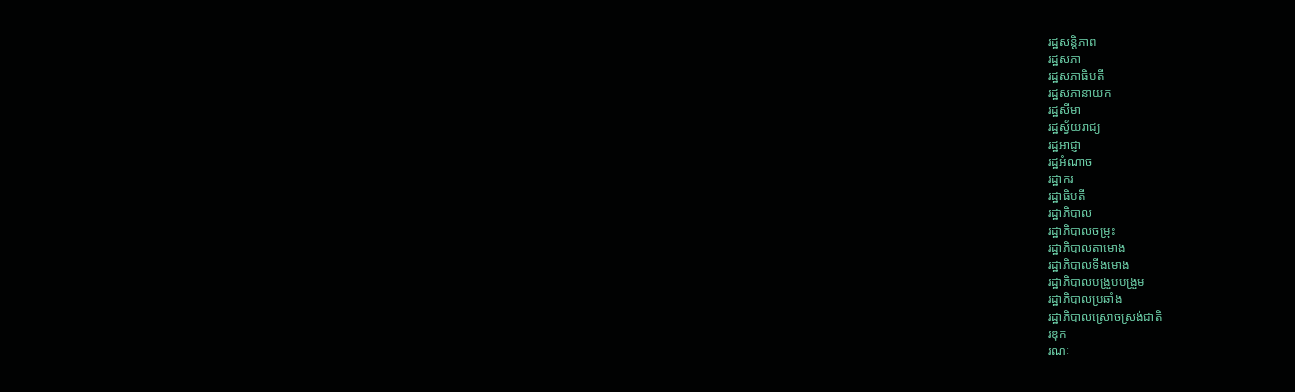រដ្ឋសន្តិភាព
រដ្ឋសភា
រដ្ឋសភាធិបតី
រដ្ឋសភានាយក
រដ្ឋសីមា
រដ្ឋស្វ័យរាជ្យ
រដ្ឋអាជ្ញា
រដ្ឋអំណាច
រដ្ឋាករ
រដ្ឋាធិបតី
រដ្ឋាភិបាល
រដ្ឋាភិបាលចម្រុះ
រដ្ឋាភិបាលតាមោង
រដ្ឋាភិបាលទីងមោង
រដ្ឋាភិបាលបង្រួបបង្រួម
រដ្ឋាភិបាលប្រឆាំង
រដ្ឋាភិបាលស្រោចស្រង់ជាតិ
រឌុក
រណៈ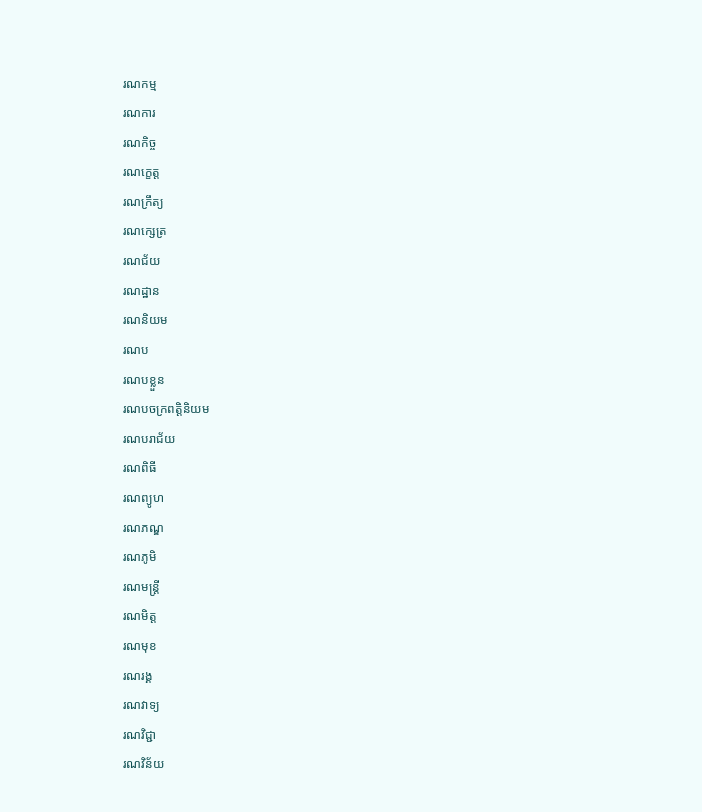រណកម្ម
រណការ
រណកិច្ច
រណក្ខេត្ត
រណក្រឹត្យ
រណក្សេត្រ
រណជ័យ
រណដ្ឋាន
រណនិយម
រណប
រណបខ្លួន
រណបចក្រពត្តិនិយម
រណបរាជ័យ
រណពិធី
រណព្យូហ
រណភណ្ឌ
រណភូមិ
រណមន្ត្រី
រណមិត្ត
រណមុខ
រណរង្គ
រណវាទ្យ
រណវិជ្ជា
រណវិន័យ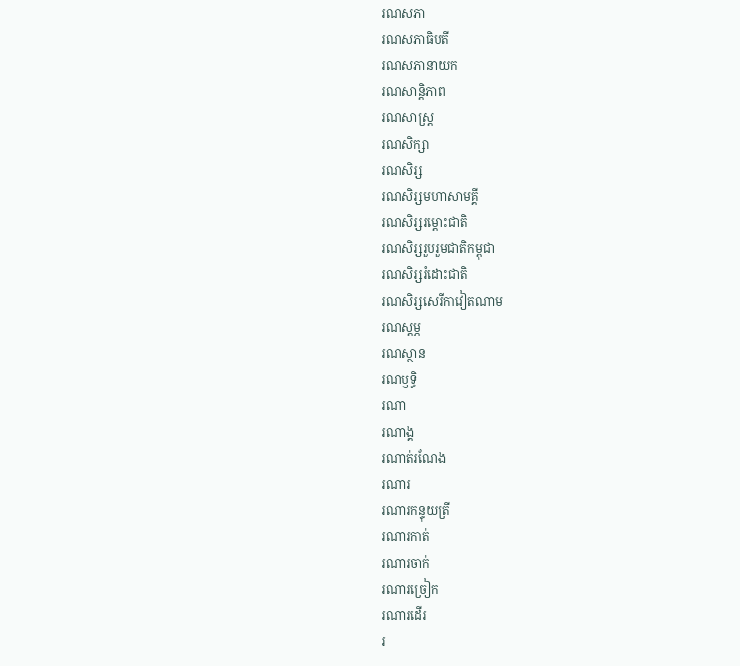រណសភា
រណសភាធិបតី
រណសភានាយក
រណសាន្តិភាព
រណសាស្ត្រ
រណសិក្សា
រណសិរ្ស
រណសិរ្សមហាសាមគ្គី
រណសិរ្សរម្ដោះជាតិ
រណសិរ្សរួបរួមជាតិកម្ពុជា
រណសិរ្សរំដោះជាតិ
រណសិរ្សសេរីកាវៀតណាម
រណស្ដម្ភ
រណស្ថាន
រណឫទ្ធិ
រណា
រណាង្គ
រណាត់រណែង
រណារ
រណារកន្ទុយត្រី
រណារកាត់
រណារចាក់
រណារច្រៀក
រណារដើរ
រ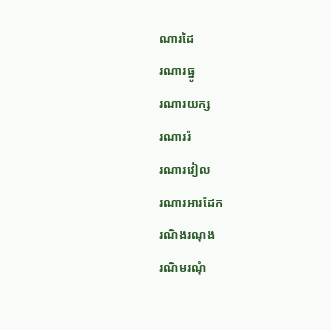ណារដៃ
រណារធ្នូ
រណារយក្ស
រណាររ៉
រណារវៀល
រណារអារដែក
រណិងរណុង
រណិមរណុំ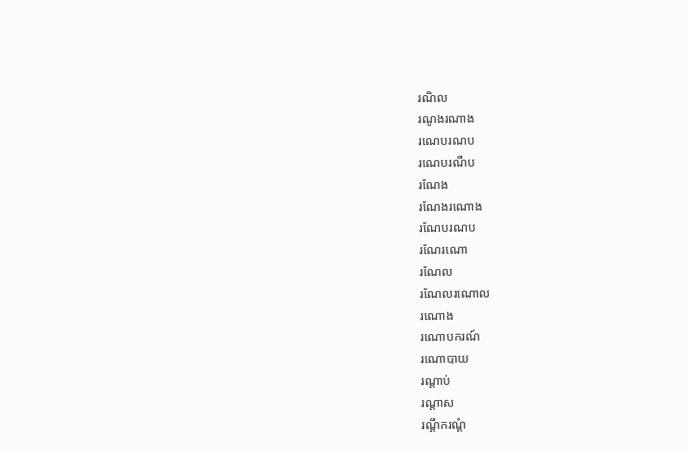រណិល
រណូងរណាង
រណេបរណប
រណេបរណឺប
រណែង
រណែងរណោង
រណែបរណប
រណែរណោ
រណែល
រណែលរណោល
រណោង
រណោបករណ៍
រណោបាយ
រណ្ដាប់
រណ្ដាស
រណ្ដឹករណ្ដំ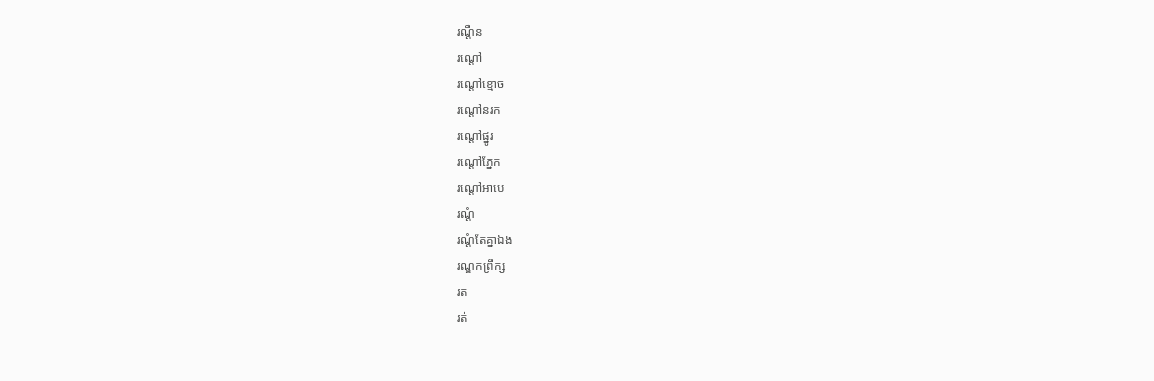រណ្ដឺន
រណ្ដៅ
រណ្ដៅខ្មោច
រណ្ដៅនរក
រណ្ដៅផ្នូរ
រណ្ដៅភ្នែក
រណ្ដៅអាបេ
រណ្ដំ
រណ្ដំតែគ្នាឯង
រណ្ឌកព្រឹក្ស
រត
រត់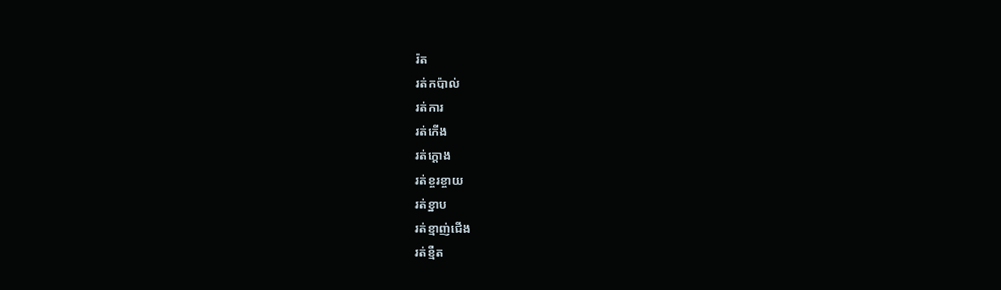រ៉ត
រត់កប៉ាល់
រត់ការ
រត់កើង
រត់ក្ដោង
រត់ខ្ចរខ្ចាយ
រត់ខ្នាប
រត់ខ្មាញ់ជើង
រត់ខ្មឺត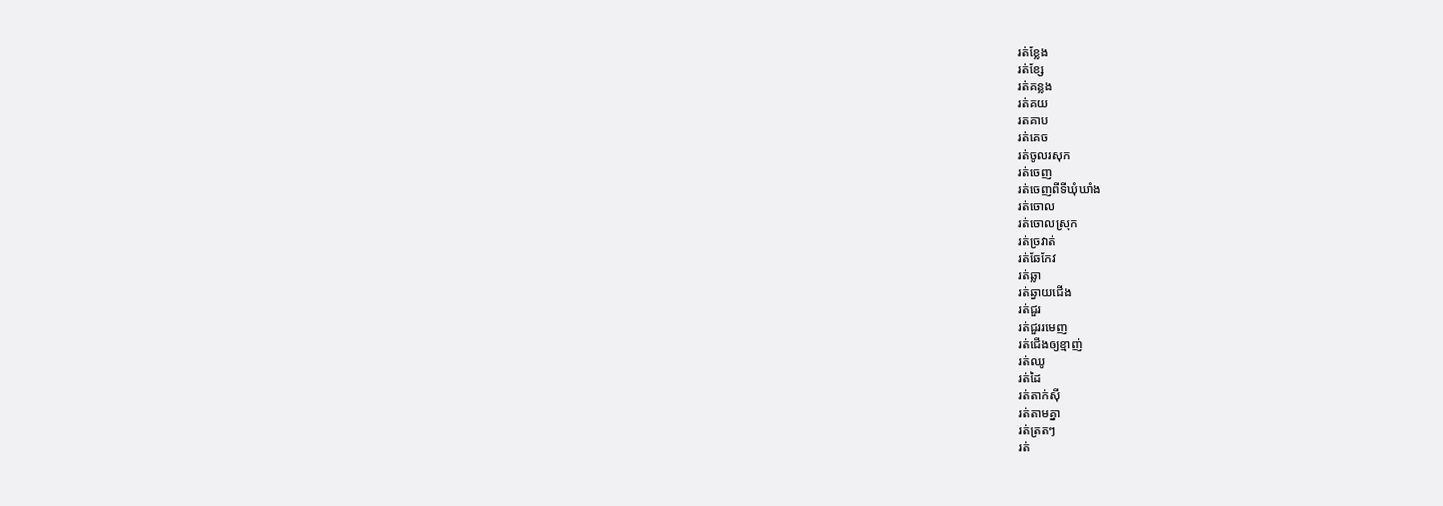រត់ខ្លែង
រត់ខ្សែ
រត់គន្លង
រត់គយ
រតគាប
រត់គេច
រត់ចូលរសុក
រត់ចេញ
រត់ចេញពីទីឃុំឃាំង
រត់ចោល
រត់ចោលស្រុក
រត់ច្រវាត់
រត់ឆែកែវ
រត់ឆ្លា
រត់ឆ្វាយជើង
រត់ជួរ
រត់ជួររមេញ
រត់ជើងឲ្យខ្មាញ់
រត់ឈូ
រត់ដៃ
រត់តាក់ស៊ី
រត់តាមគ្នា
រត់ត្រតៗ
រត់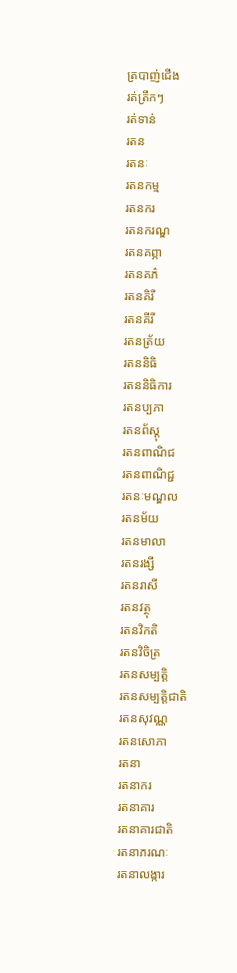ត្របាញ់ជើង
រត់ត្រឹកៗ
រត់ទាន់
រតន
រតនៈ
រតនកម្ម
រតនករ
រតនករណ្ឌ
រតនគព្ភា
រតនគភ៌
រតនគិរី
រតនគីរី
រតនត្រ័យ
រតននិធិ
រតននិធិការ
រតនប្បភា
រតនព័ស្តុ
រតនពាណិជ
រតនពាណិជ្ជ
រតនៈមណ្ឌល
រតនម័យ
រតនមាលា
រតនរង្សី
រតនរាសី
រតនវត្ថុ
រតនវិកតិ
រតនវិចិត្រ
រតនសម្បត្តិ
រតនសម្បត្តិជាតិ
រតនសុវណ្ណ
រតនសោភា
រតនា
រតនាករ
រតនាគារ
រតនាគារជាតិ
រតនាភរណៈ
រតនាលង្ការ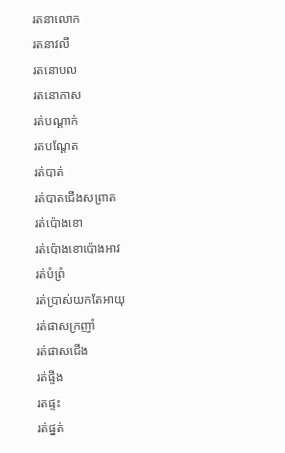រតនាលោក
រតនាវលី
រតនោបល
រតនោភាស
រត់បណ្ដាក់
រតបណ្ដែត
រត់បាត់
រត់បាតជើងសព្រាត
រត់ប៉ោងខោ
រត់ប៉ោងខោប៉ោងអាវ
រត់បំព្រំ
រត់ប្រាស់យកតែអាយុ
រត់ផាសក្រញាំ
រត់ផាសជើង
រត់ផ្ទីង
រតផ្ទះ
រត់ផ្នត់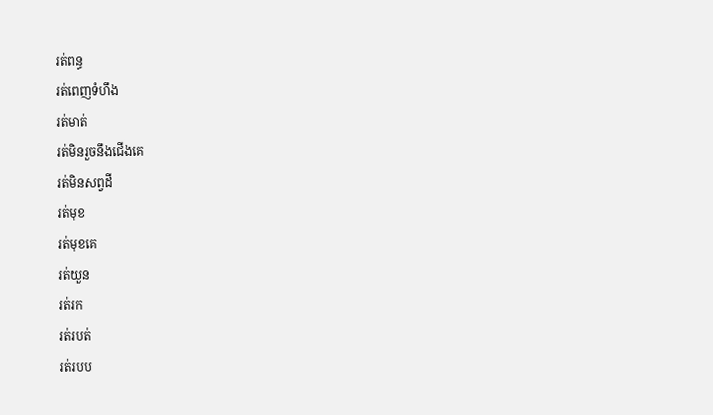រត់ពន្ធ
រត់ពេញទំហឹង
រត់មាត់
រត់មិនរួចនឹងជើងគេ
រត់មិនសព្វដី
រត់មុខ
រត់មុខគេ
រត់យួន
រត់រក
រត់របត់
រត់របប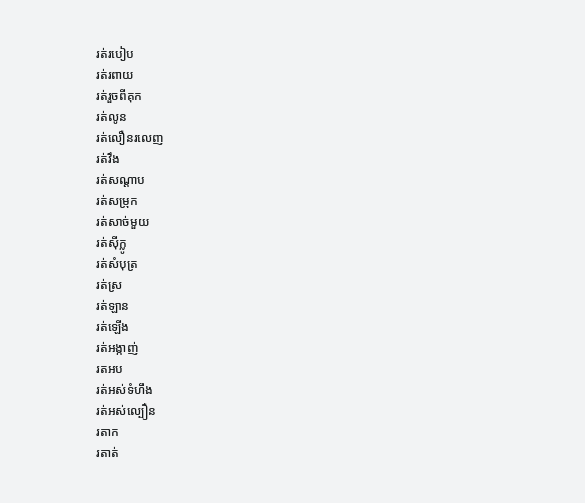រត់របៀប
រត់រពាយ
រត់រួចពីគុក
រត់លូន
រត់លឿនរលេញ
រត់វឹង
រត់សណ្ដាប
រត់សម្រុក
រត់សាច់មួយ
រត់ស៊ីក្លូ
រត់សំបុត្រ
រត់ស្រ
រត់ឡាន
រត់ឡើង
រត់អង្កាញ់
រតអប
រត់អស់ទំហឹង
រត់អស់ល្បឿន
រតាក
រតាត់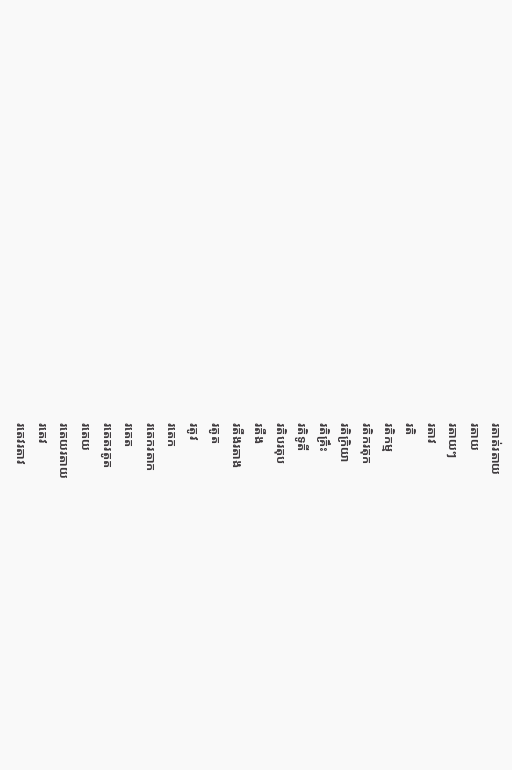រតាត់រតាយ
រតាយ
រតាយៗ
រតាវ
រតិ
រតិកម្ម
រតិករតុក
រតិក្រិយា
រតិគ្រឹះ
រតិទូតី
រតិបរតុប
រតឺង
រតឺងរតាង
រតូត
រតូវ
រតេក
រតេករតាក
រតេត
រតេតរតូត
រតេយ
រតេយរតាយ
រតេវ
រតេវរតាវ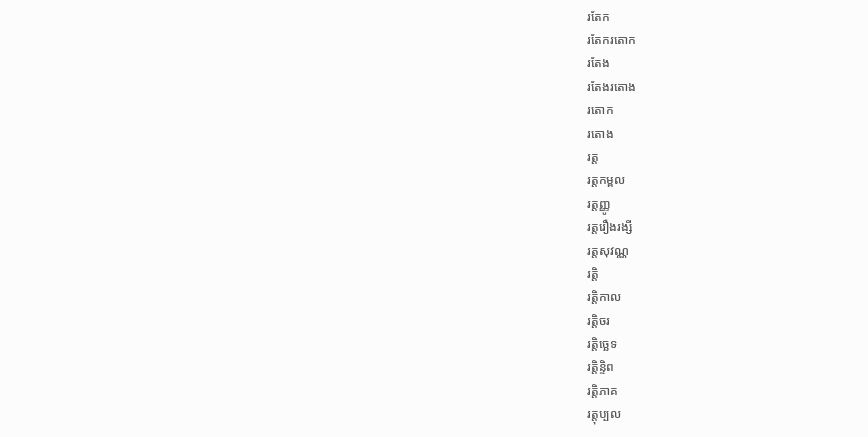រតែក
រតែករតោក
រតែង
រតែងរតោង
រតោក
រតោង
រត្ត
រត្តកម្ពល
រត្តញ្ញូ
រត្តរឿងរង្សី
រត្តសុវណ្ណ
រត្តិ
រត្តិកាល
រត្តិចរ
រត្តិច្ឆេទ
រត្តិន្ទិព
រត្តិភាគ
រត្តុប្បល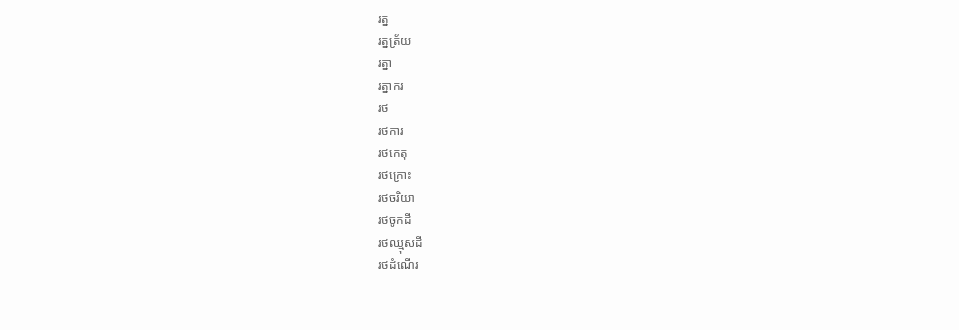រត្ន
រត្នត្រ័យ
រត្នា
រត្នាករ
រថ
រថការ
រថកេតុ
រថក្រោះ
រថចរិយា
រថចូកដី
រថឈ្មុសដី
រថដំណើរ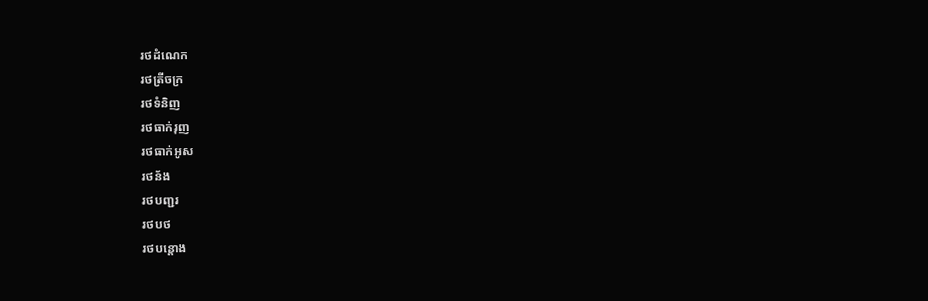រថដំណេក
រថត្រីចក្រ
រថទំនិញ
រថធាក់រុញ
រថធាក់អូស
រថន័ង
រថបញ្ជរ
រថបថ
រថបន្តោង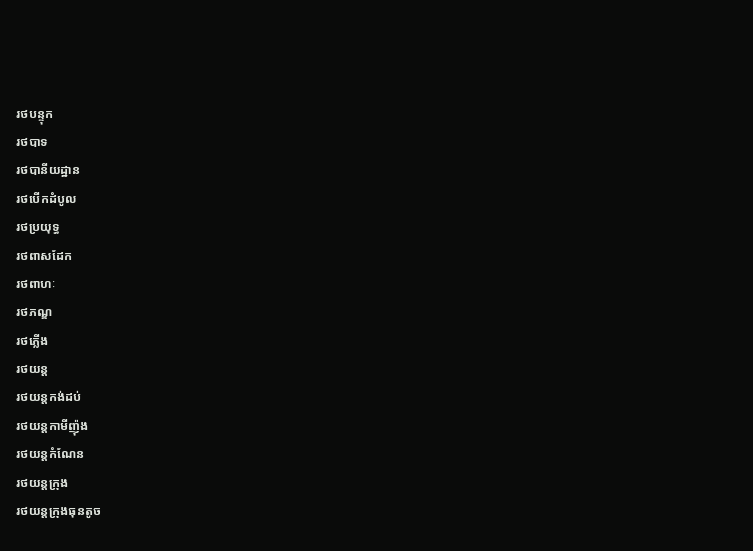រថបន្ទុក
រថបាទ
រថបានីយដ្ឋាន
រថបើកដំបូល
រថប្រយុទ្ធ
រថពាសដែក
រថពាហៈ
រថភណ្ឌ
រថភ្លើង
រថយន្ត
រថយន្តកង់ដប់
រថយន្តកាមីញ៉ុង
រថយន្តកំណែន
រថយន្តក្រុង
រថយន្តក្រុងធុនតូច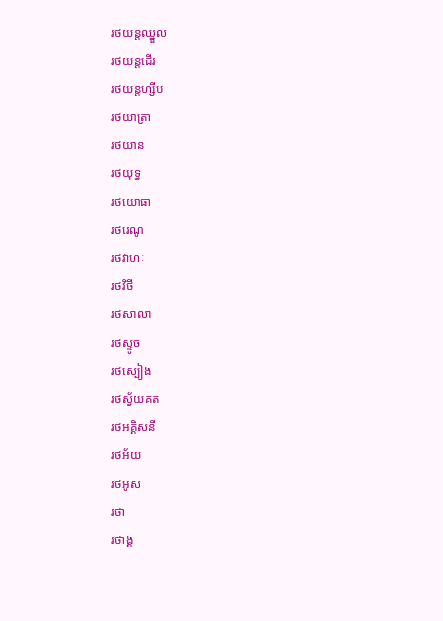រថយន្តឈ្នួល
រថយន្តដើរ
រថយន្តហ្សីប
រថយាត្រា
រថយាន
រថយុទ្ធ
រថយោធា
រថរេណូ
រថវាហៈ
រថវិថី
រថសាលា
រថស្ទូច
រថស្បៀង
រថស្វ័យគត
រថអគ្គិសនី
រថអ័យ
រថអូស
រថា
រថាង្គ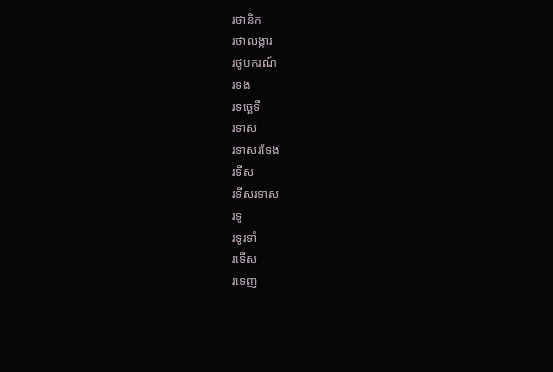រថានិក
រថាលង្ការ
រថូបករណ៍
រទង
រទច្ឆេទី
រទាស
រទាសរទែង
រទីស
រទីសរទាស
រទូ
រទូរទាំ
រទើស
រទេញ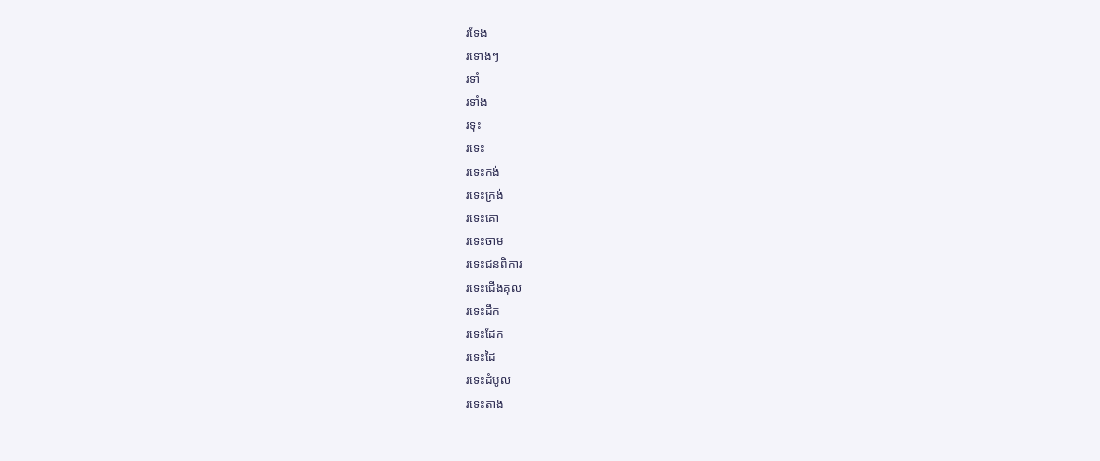រទែង
រទោងៗ
រទាំ
រទាំង
រទុះ
រទេះ
រទេះកង់
រទេះក្រង់
រទេះគោ
រទេះចាម
រទេះជនពិការ
រទេះជើងគុល
រទេះដឹក
រទេះដែក
រទេះដៃ
រទេះដំបូល
រទេះតាង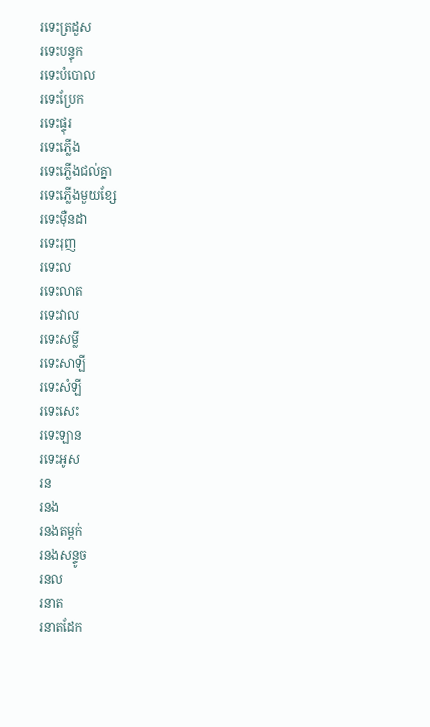រទេះត្រដួស
រទេះបន្ទុក
រទេះបំបោល
រទេះប្រែក
រទេះផ្ទុរ
រទេះភ្លើង
រទេះភ្លើងជល់គ្នា
រទេះភ្លើងមួយខ្សែ
រទេះម៉ឺនដា
រទេះរុញ
រទេះល
រទេះលាត
រទេះវាល
រទេះសម្លី
រទេះសាឡី
រទេះសំឡី
រទេះសេះ
រទេះឡាន
រទេះអូស
រន
រនង
រនងតម្ពក់
រនងសន្ទូច
រនល
រនាត
រនាតដែក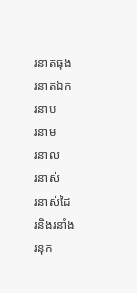រនាតធុង
រនាតឯក
រនាប
រនាម
រនាល
រនាស់
រនាស់ដៃ
រនិងរនាំង
រនុក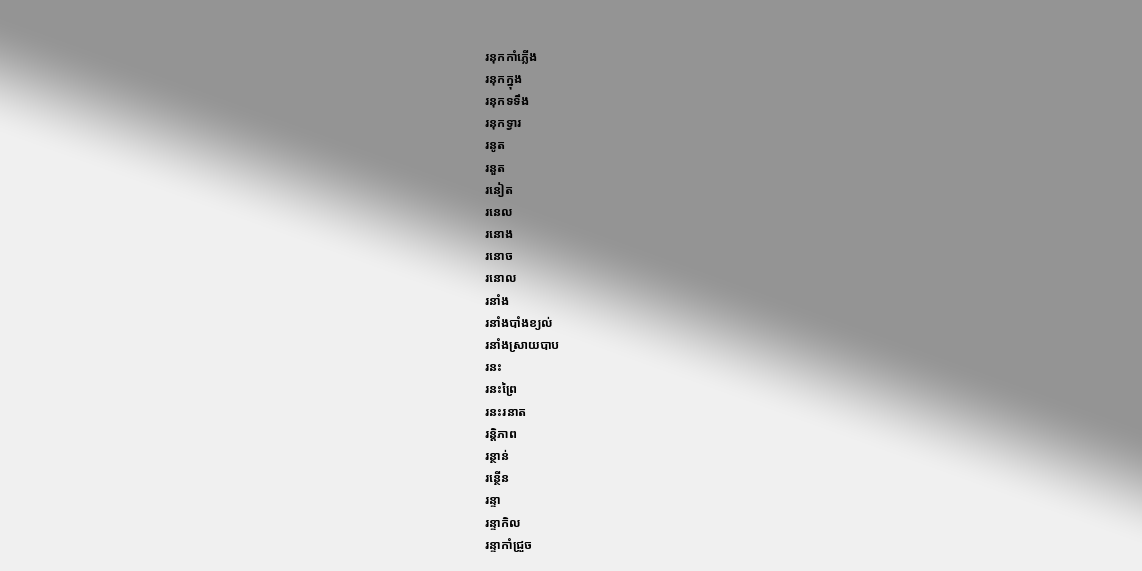រនុកកាំភ្លើង
រនុកក្នុង
រនុកទទឹង
រនុកទ្វារ
រនូត
រនួត
រនៀត
រនេល
រនោង
រនោច
រនោល
រនាំង
រនាំងបាំងខ្យល់
រនាំងស្រាយបាប
រនះ
រនះព្រៃ
រនះរនាត
រន្តិភាព
រន្ថាន់
រន្ថើន
រន្ទា
រន្ទាកិល
រន្ទាកាំជ្រួច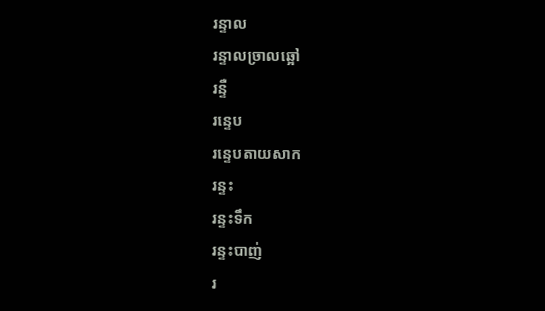រន្ទាល
រន្ទាលច្រាលឆ្អៅ
រន្ទឺ
រន្ទេប
រន្ទេបតាយសាក
រន្ទះ
រន្ទះទឹក
រន្ទះបាញ់
រ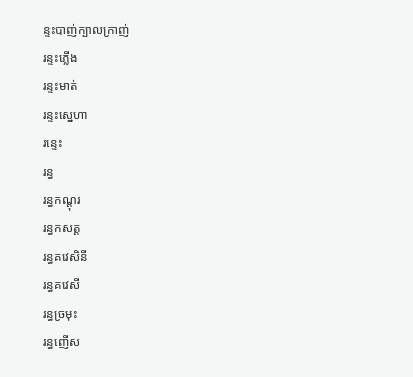ន្ទះបាញ់ក្បាលក្រាញ់
រន្ទះភ្លើង
រន្ទះមាត់
រន្ទះស្នេហា
រន្ទេះ
រន្ធ
រន្ធកណ្ដុរ
រន្ធកសត្ត
រន្ធគវេសិនី
រន្ធគវេសី
រន្ធច្រមុះ
រន្ធញើស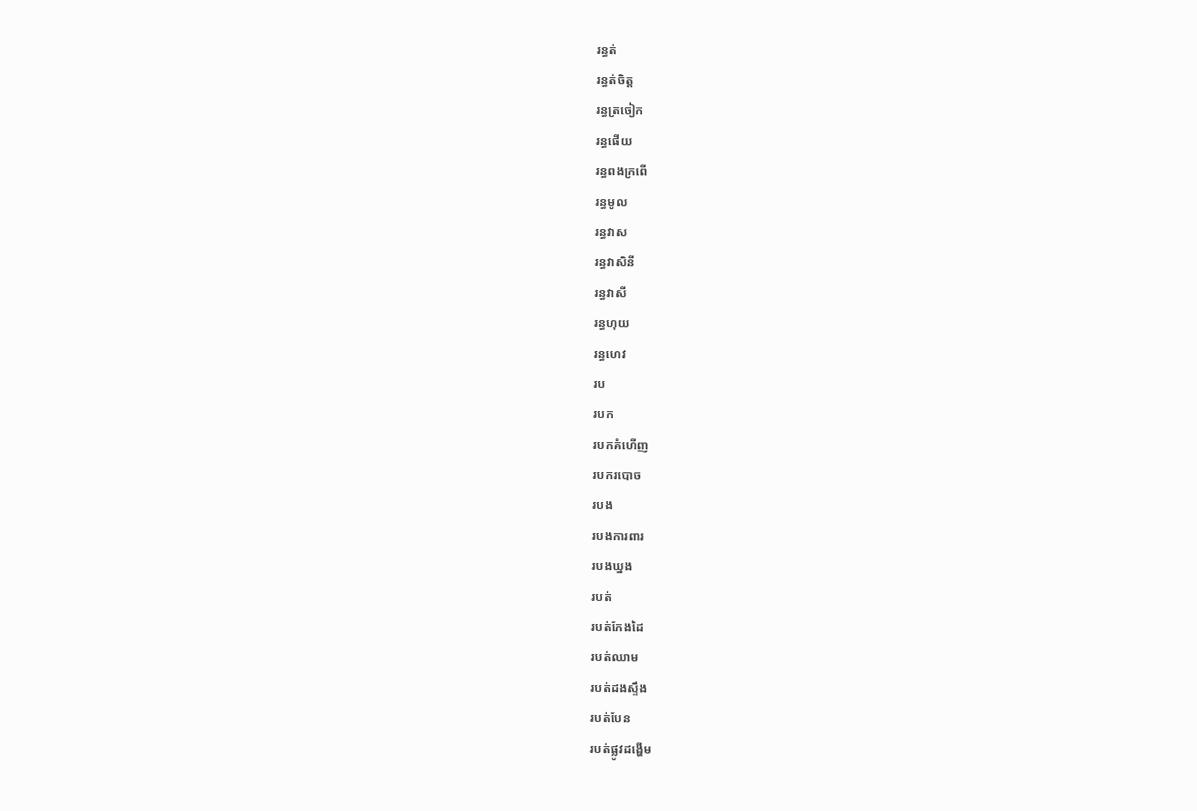រន្ធត់
រន្ធត់ចិត្ត
រន្ធត្រចៀក
រន្ធផើយ
រន្ធពងក្រពើ
រន្ធមូល
រន្ធវាស
រន្ធវាសិនី
រន្ធវាសី
រន្ធហុយ
រន្ធហេវ
រប
របក
របកគំហើញ
របករបោច
របង
របងការពារ
របងឃ្នង
របត់
របត់កែងដៃ
របត់ឈាម
របត់ដងស្ទឹង
របត់បែន
របត់ផ្លូវដង្ហើម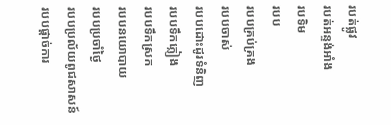របត់ផ្លូវ
របត់អន្ទង់អាំង
របទិម
របប
របបគ្រប់គ្រង
របបចាស់
របបដោះដូរទំនិញ
របបទឹកភ្លៀង
របបទឹកស្រក
របបនយោបាយ
របបប្រចាំថ្ងៃ
របបប្រល័យពូជសាសន៍
របបផ្ដាច់ការ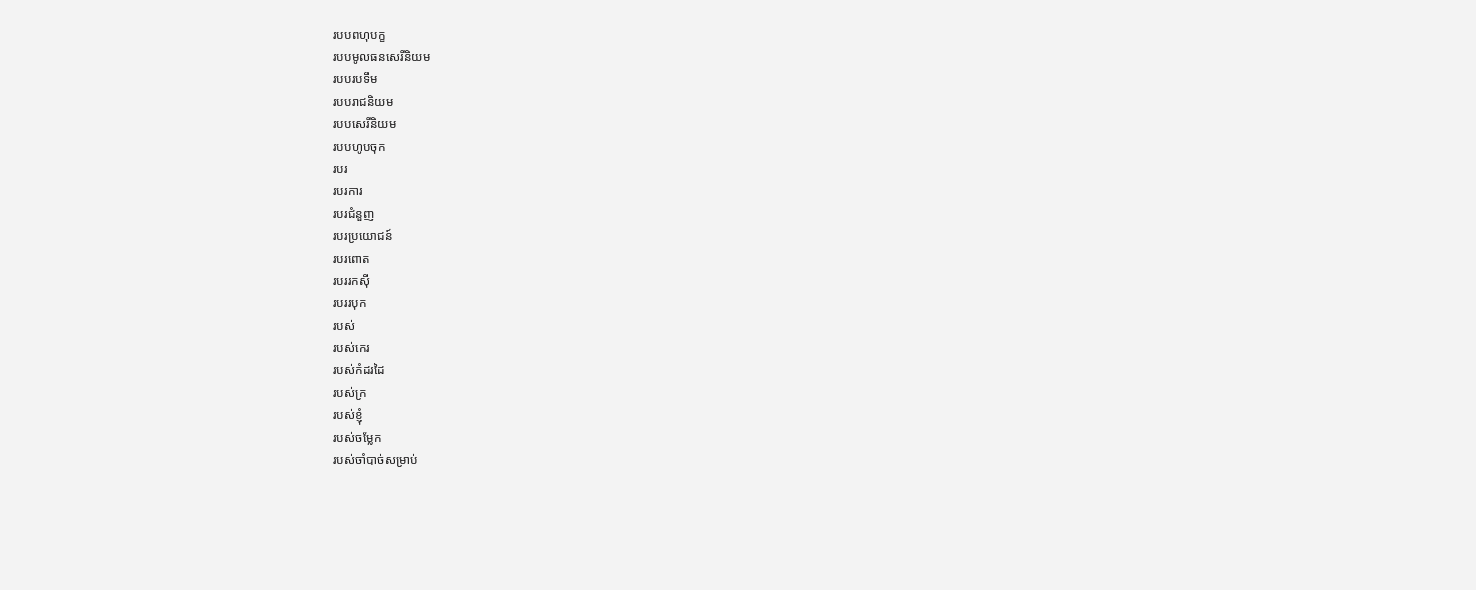របបពហុបក្ខ
របបមូលធនសេរីនិយម
របបរបទឹម
របបរាជនិយម
របបសេរីនិយម
របបហូបចុក
របរ
របរការ
របរជំនួញ
របរប្រយោជន៍
របរពោត
របររកស៊ី
របររបុក
របស់
របស់កេរ
របស់កំដរដៃ
របស់ក្រ
របស់ខ្ញុំ
របស់ចម្លែក
របស់ចាំបាច់សម្រាប់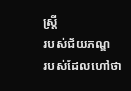ស្ត្រី
របស់ជ័យភណ្ឌ
របស់ដែលហៅថា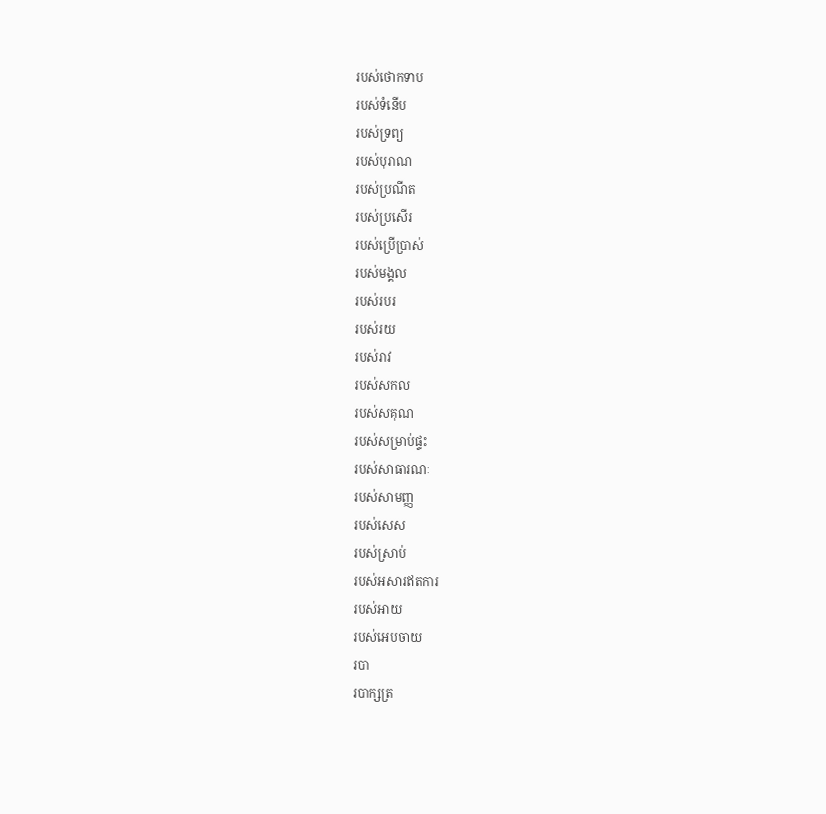របស់ថោកទាប
របស់ទំនើប
របស់ទ្រព្យ
របស់បុរាណ
របស់ប្រណីត
របស់ប្រសើរ
របស់ប្រើប្រាស់
របស់មង្គល
របស់របរ
របស់រយ
របស់រាវ
របស់សកល
របស់សគុណ
របស់សម្រាប់ផ្ទះ
របស់សាធារណៈ
របស់សាមញ្ញ
របស់សេស
របស់ស្រាប់
របស់អសារឥតការ
របស់អាយ
របស់អេបចាយ
របា
របាក្សត្រ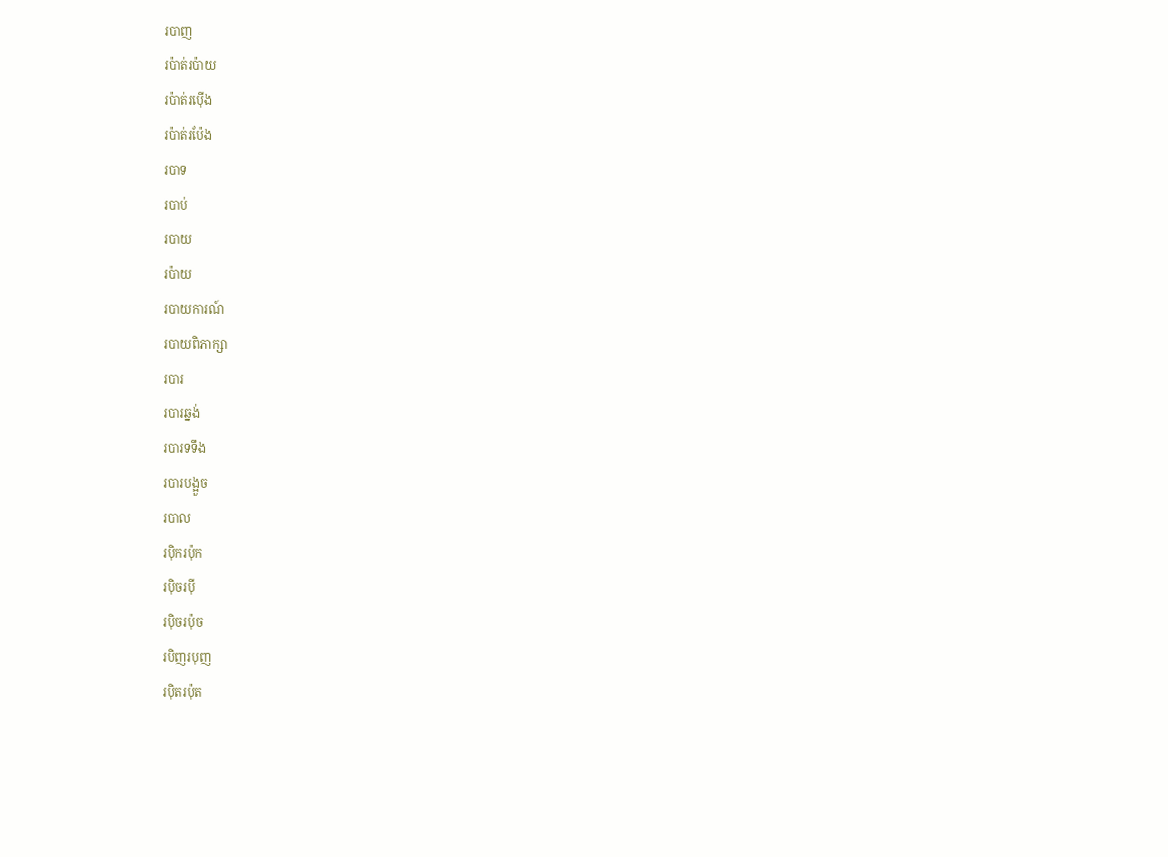របាញ
រប៉ាត់រប៉ាយ
រប៉ាត់រប៉ើង
រប៉ាត់រប៉ែង
របាទ
របាប់
របាយ
រប៉ាយ
របាយការណ៍
របាយពិភាក្សា
របារ
របារឆ្នង់
របារទទឹង
របារបង្អួច
របាល
រប៉ិករប៉ុក
រប៉ិចរប៉ី
រប៉ិចរប៉ុច
របិញរបុញ
រប៉ិតរប៉ុត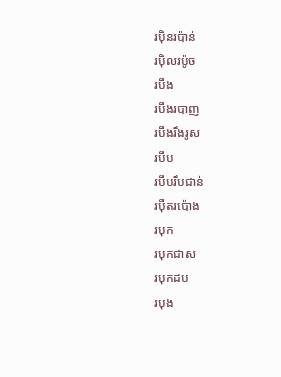រប៉ិនរប៉ាន់
រប៉ិលរប៉ូច
របឹង
របឹងរបាញ
របឹងរឹងរូស
របឹប
របឹបរឹបជាន់
រប៉ឺតរប៉ោង
របុក
របុកជាស
របុកដប
របុង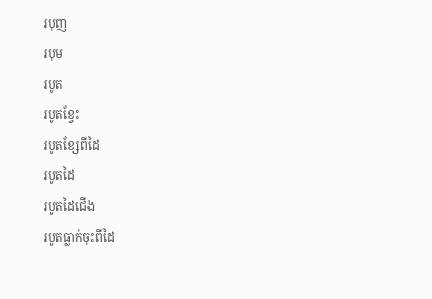របុញ
របុម
របូត
របូតខ្វែះ
របូតខ្សែពីដៃ
របូតដៃ
របូតដៃជើង
របូតធ្លាក់ចុះពីដៃ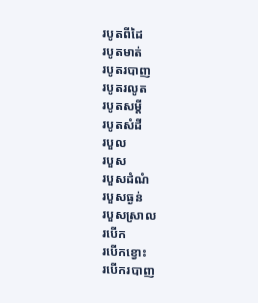របូតពីដៃ
របូតមាត់
របូតរបាញ
របូតរលូត
របូតសម្ដី
របូតសំដី
របួល
របួស
របួសដំណំ
របួសធ្ងន់
របួសស្រាល
របើក
របើកខ្វោះ
របើករបាញ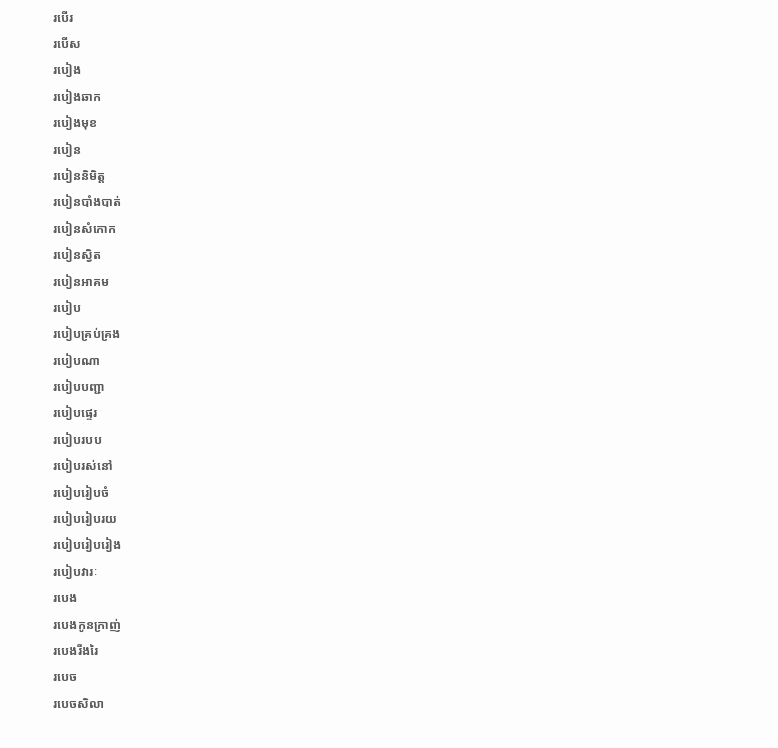របើរ
របើស
របៀង
របៀងឆាក
របៀងមុខ
របៀន
របៀននិមិត្ត
របៀនបាំងបាត់
របៀនសំកោក
របៀនស្វិត
របៀនអាគម
របៀប
របៀបគ្រប់គ្រង
របៀបណា
របៀបបញ្ជា
របៀបផ្ទេរ
របៀបរបប
របៀបរស់នៅ
របៀបរៀបចំ
របៀបរៀបរយ
របៀបរៀបរៀង
របៀបវារៈ
របេង
របេងកូនក្រាញ់
របេងរីងរៃ
របេច
របេចសិលា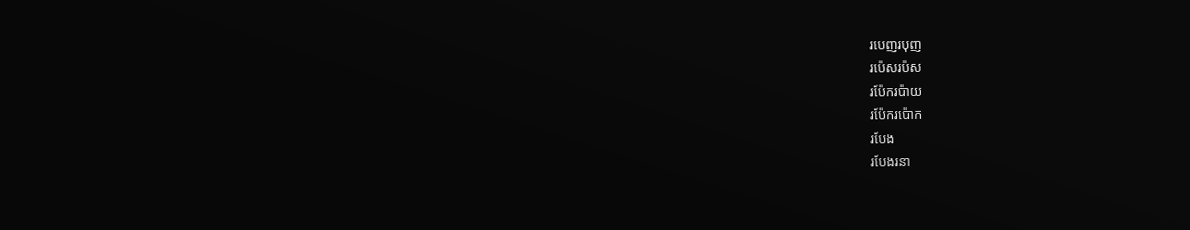របេញរបុញ
រប៉េសរប៉ស
រប៉ែករប៉ាយ
រប៉ែករប៉ោក
របែង
របែងរនា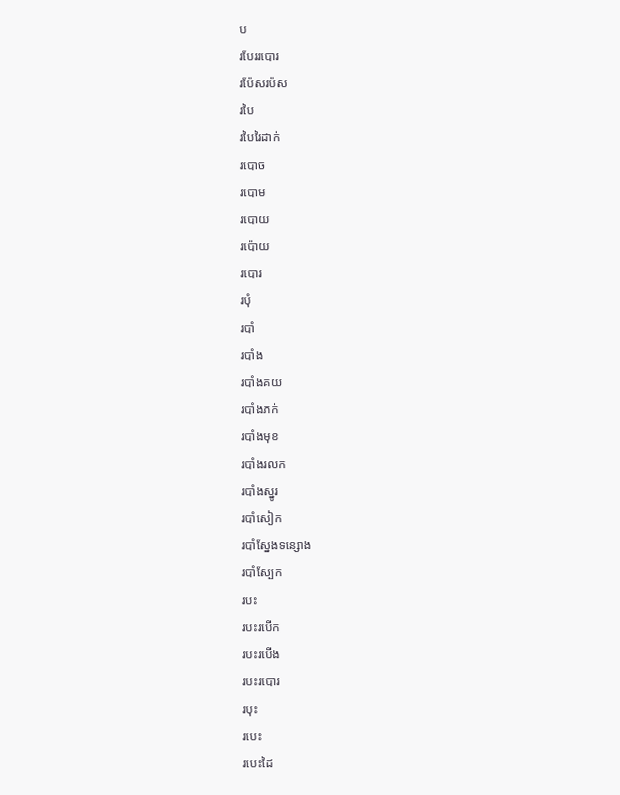ប
របែររបោរ
រប៉ែសរប៉ស
របៃ
របៃរៃដាក់
របោច
របោម
របោយ
រប៉ោយ
របោរ
របុំ
របាំ
របាំង
របាំងគយ
របាំងភក់
របាំងមុខ
របាំងរលក
របាំងស្នូរ
របាំសៀក
របាំស្នែងទន្សោង
របាំស្បែក
របះ
របះរបើក
របះរបើង
របះរបោរ
របុះ
របេះ
របេះដៃ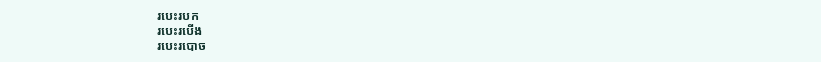របេះរបក
របេះរបើង
របេះរបោច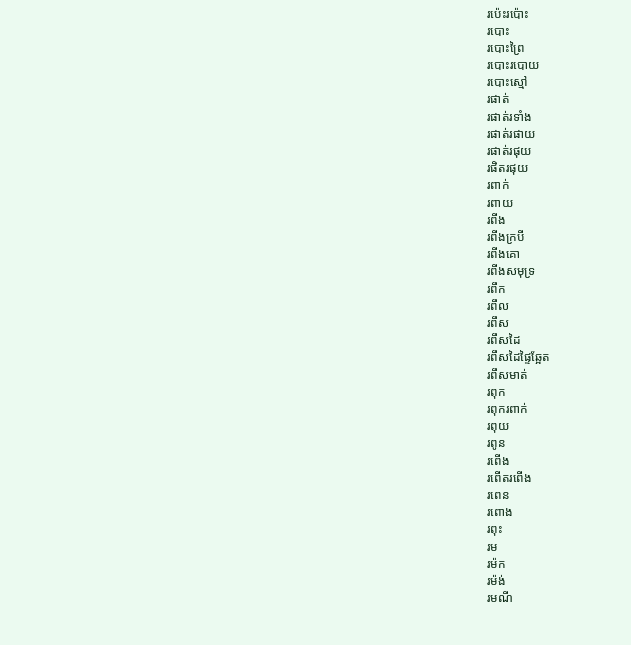រប៉េះរប៉ោះ
របោះ
របោះព្រៃ
របោះរបោយ
របោះស្មៅ
រផាត់
រផាត់រទាំង
រផាត់រផាយ
រផាត់រផុយ
រផិតរផុយ
រពាក់
រពាយ
រពីង
រពីងក្របី
រពីងគោ
រពីងសមុទ្រ
រពឹក
រពឹល
រពឹស
រពឹសដៃ
រពឹសដៃផ្ទៃឆ្អែត
រពឹសមាត់
រពុក
រពុករពាក់
រពុយ
រពូន
រពើង
រពើតរពើង
រពេន
រពោង
រពុះ
រម
រម៉ក
រម៉ង់
រមណី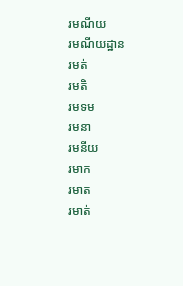រមណីយ
រមណីយដ្ឋាន
រមត់
រមតិ
រមទម
រមនា
រមនីយ
រមាក
រមាត
រមាត់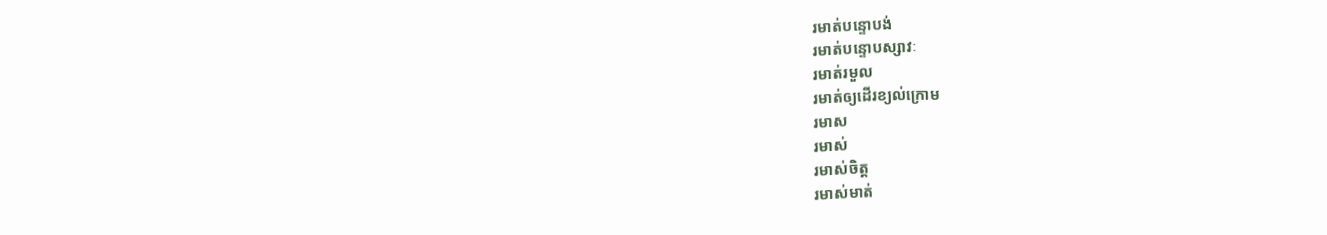រមាត់បន្ទោបង់
រមាត់បន្ទោបស្សាវៈ
រមាត់រមួល
រមាត់ឲ្យដើរខ្យល់ក្រោម
រមាស
រមាស់
រមាស់ចិត្ត
រមាស់មាត់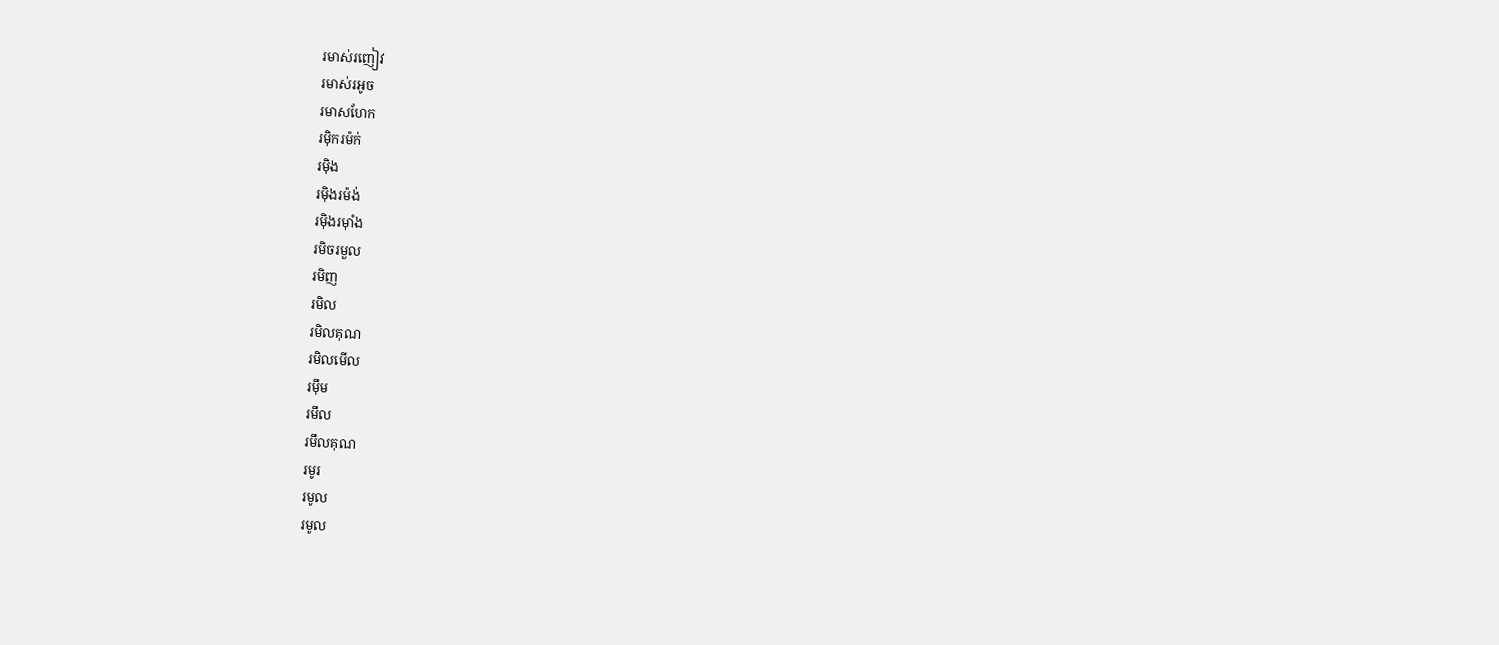រមាស់រញៀវ
រមាស់រអូច
រមាសហែក
រម៉ិករម៉ក់
រម៉ិង
រម៉ិងរម៉ង់
រម៉ិងរម៉ាំង
រមិចរមួល
រមិញ
រមិល
រមិលគុណ
រមិលមើល
រម៉ឹម
រមឹល
រមឹលគុណ
រមូរ
រមូល
រមូល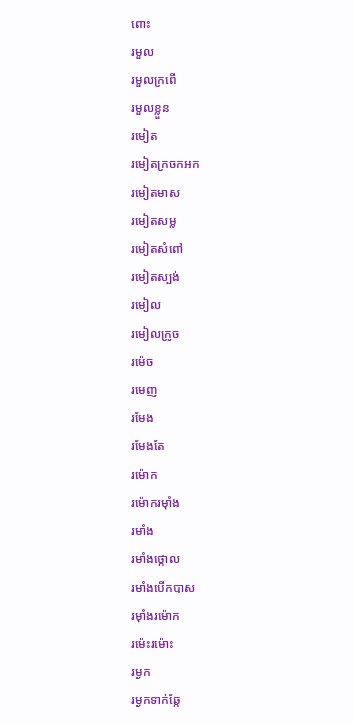ពោះ
រមួល
រមួលក្រពើ
រមួលខ្លួន
រមៀត
រមៀតក្រចកអក
រមៀតមាស
រមៀតសម្ល
រមៀតសំពៅ
រមៀតស្បង់
រមៀល
រមៀលក្រូច
រម៉េច
រមេញ
រមែង
រមែងតែ
រម៉ោក
រម៉ោករម៉ាំង
រមាំង
រមាំងថ្កោល
រមាំងបើកបាស
រម៉ាំងរម៉ោក
រម៉េះរម៉ោះ
រម្ងក
រម្ងកទាក់ឆ្កែ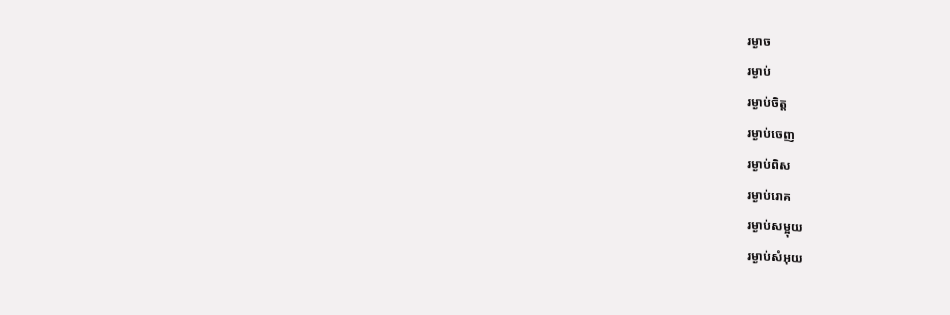រម្ងាច
រម្ងាប់
រម្ងាប់ចិត្ត
រម្ងាប់ចេញ
រម្ងាប់ពិស
រម្ងាប់រោគ
រម្ងាប់សម្អុយ
រម្ងាប់សំអុយ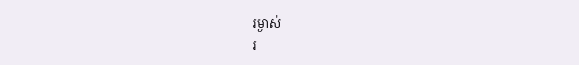រម្ងាស់
រ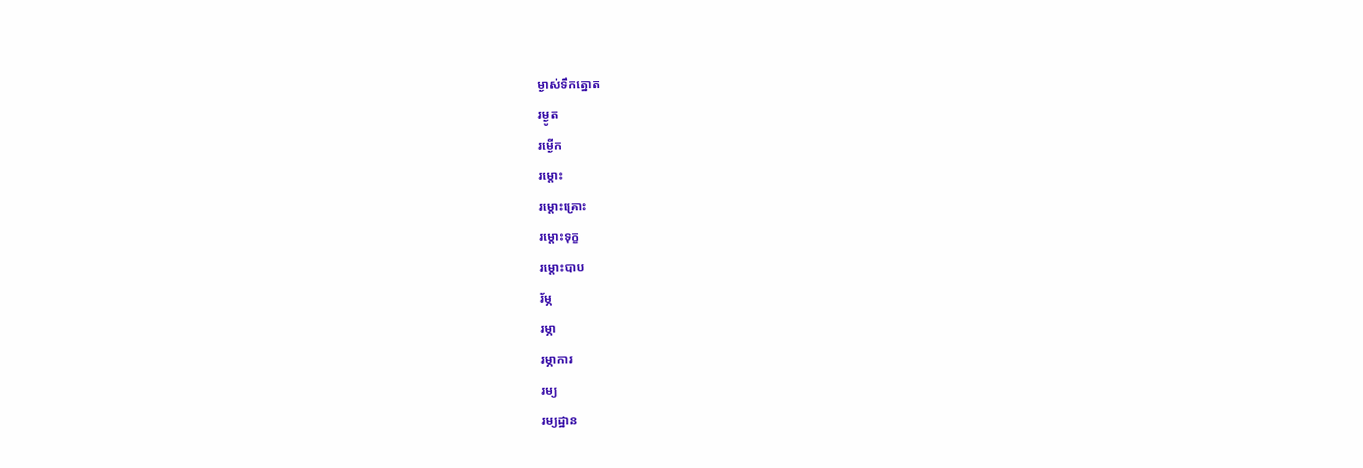ម្ងាស់ទឹកត្នោត
រម្ងូត
រម្ងើក
រម្ដោះ
រម្ដោះគ្រោះ
រម្ដោះទុក្ខ
រម្ដោះបាប
រ័ម្ភ
រម្ភា
រម្ភាការ
រម្យ
រម្យដ្ឋាន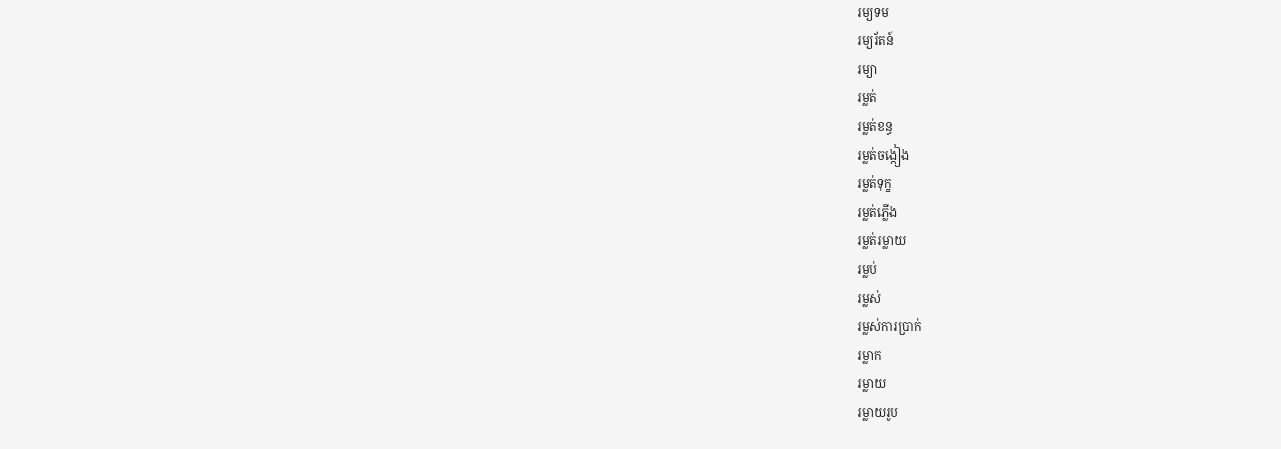រម្យទម
រម្យរ័តន៍
រម្យា
រម្លត់
រម្លត់ខន្ធ
រម្លត់ចង្កៀង
រម្លត់ទុក្ខ
រម្លត់ភ្លើង
រម្លត់រម្លាយ
រម្លប់
រម្លស់
រម្លស់ការប្រាក់
រម្លាក
រម្លាយ
រម្លាយរូប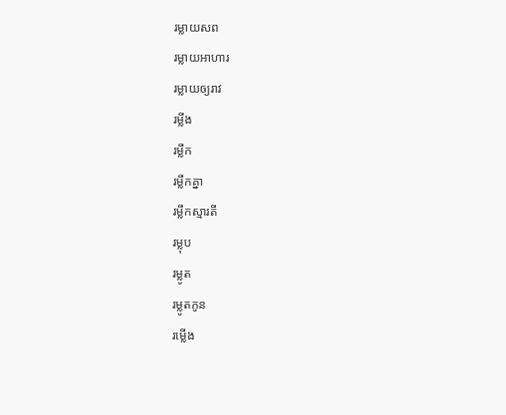រម្លាយសព
រម្លាយអាហារ
រម្លាយឲ្យរាវ
រម្លីង
រម្លឹក
រម្លឹកគ្នា
រម្លឹកស្មារតី
រម្លុប
រម្លូត
រម្លូតកូន
រម្លើង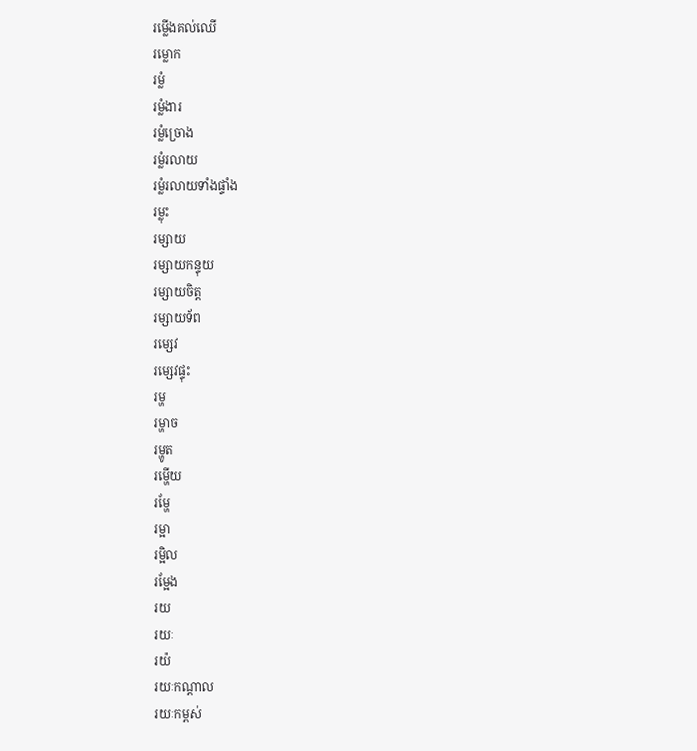រម្លើងគល់ឈើ
រម្លោក
រម្លំ
រម្លំងារ
រម្លំច្រោង
រម្លំរលាយ
រម្លំរលាយទាំងផ្ទាំង
រម្លុះ
រម្សាយ
រម្សាយកន្ទុយ
រម្សាយចិត្ត
រម្សាយទ័ព
រម្សេវ
រម្សេវផ្ទុះ
រម្ហ
រម្ហាច
រម្ហូត
រម្ហើយ
រម្ហែ
រម្អា
រម្អិល
រម្អែង
រយ
រយៈ
រយ៉
រយៈកណ្ដាល
រយៈកម្ពស់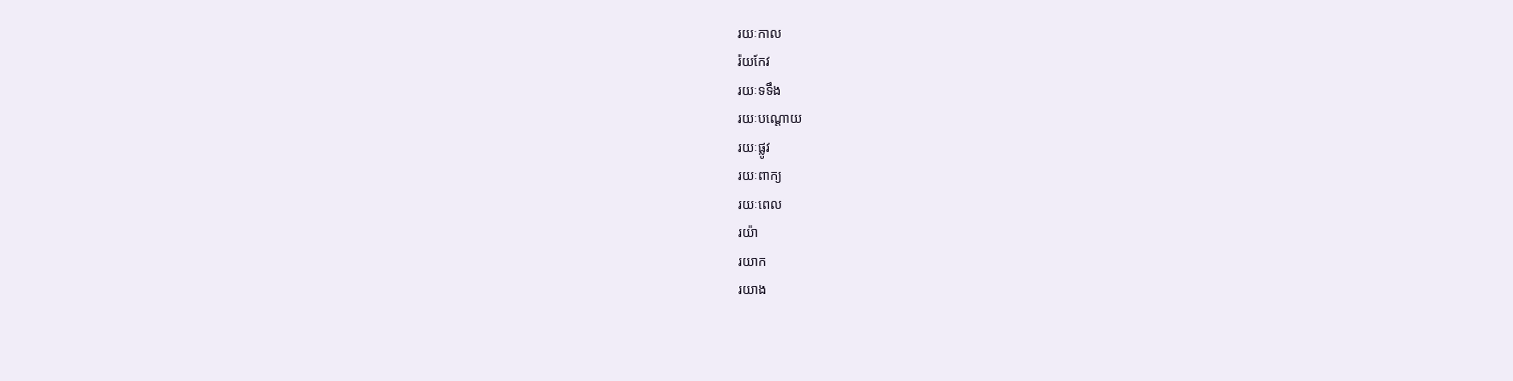រយៈកាល
រ៉យកែវ
រយៈទទឹង
រយៈបណ្ដោយ
រយៈផ្លូវ
រយៈពាក្យ
រយៈពេល
រយ៉ា
រយាក
រយាង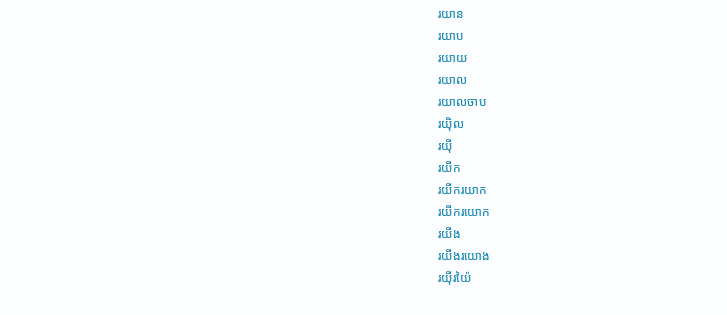រយាន
រយាប
រយាយ
រយាល
រយាលចាប
រយ៉ិល
រយ៉ី
រយីក
រយីករយាក
រយីករយោក
រយីង
រយីងរយោង
រយ៉ីរយ៉ៃ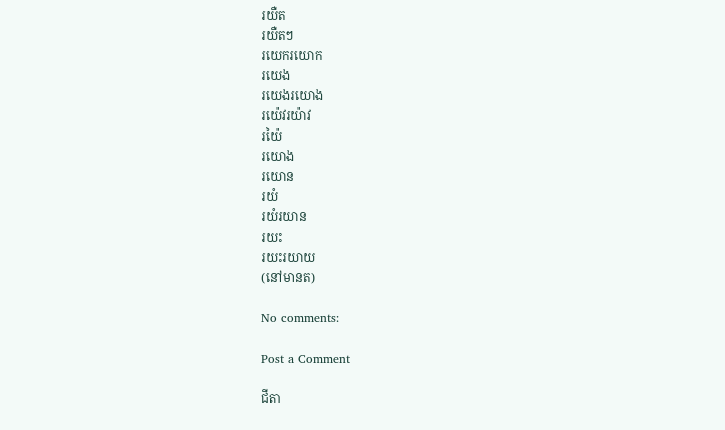រយឺត
រយឺតៗ
រយេករយោក
រយេង
រយេងរយោង
រយ៉េវរយ៉ាវ
រយ៉ៃ
រយោង
រយោន
រយំ
រយំរយាន
រយះ
រយះរយាយ
(នៅមានត)

No comments:

Post a Comment

ជីតា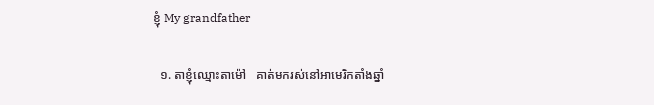ខ្ញុំ My grandfather

  ១. តាខ្ញុំឈ្មោះតាម៉ៅ   គាត់មករស់នៅអាមេរិកតាំងឆ្នាំ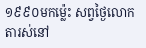១៩៩០មកម្ល៉េះ សព្វថ្ងៃលោកតារស់នៅ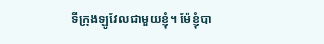ទីក្រុងឡូវែលជាមួយខ្ញុំ។ ម៉ែខ្ញុំបា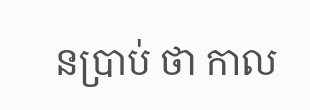នប្រាប់ ថា កាល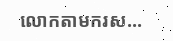លោកតាមករស...